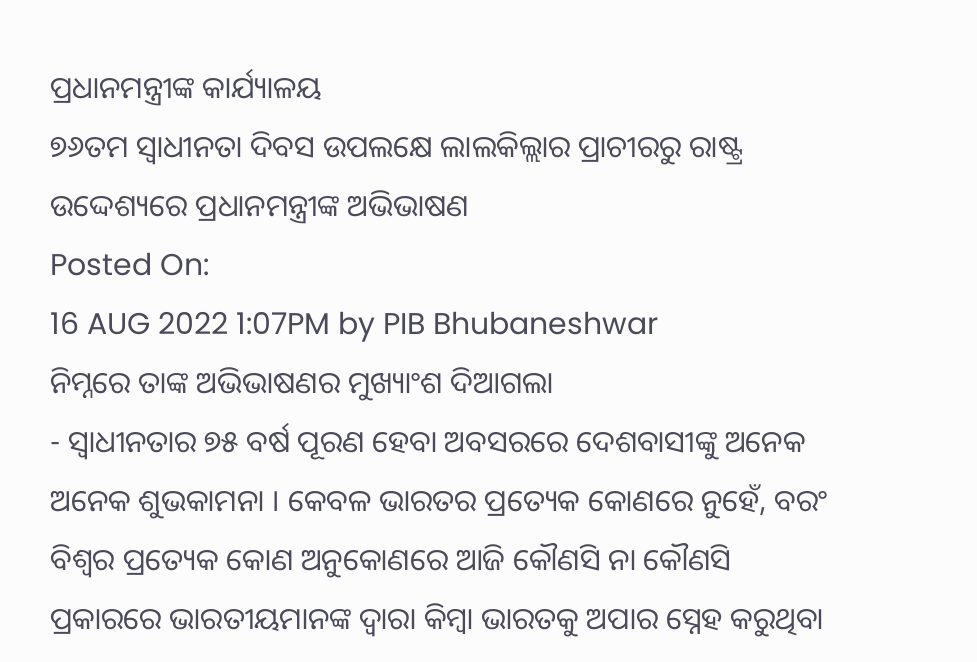ପ୍ରଧାନମନ୍ତ୍ରୀଙ୍କ କାର୍ଯ୍ୟାଳୟ
୭୬ତମ ସ୍ୱାଧୀନତା ଦିବସ ଉପଲକ୍ଷେ ଲାଲକିଲ୍ଲାର ପ୍ରାଚୀରରୁ ରାଷ୍ଟ୍ର ଉଦ୍ଦେଶ୍ୟରେ ପ୍ରଧାନମନ୍ତ୍ରୀଙ୍କ ଅଭିଭାଷଣ
Posted On:
16 AUG 2022 1:07PM by PIB Bhubaneshwar
ନିମ୍ନରେ ତାଙ୍କ ଅଭିଭାଷଣର ମୁଖ୍ୟାଂଶ ଦିଆଗଲା
- ସ୍ୱାଧୀନତାର ୭୫ ବର୍ଷ ପୂରଣ ହେବା ଅବସରରେ ଦେଶବାସୀଙ୍କୁ ଅନେକ ଅନେକ ଶୁଭକାମନା । କେବଳ ଭାରତର ପ୍ରତ୍ୟେକ କୋଣରେ ନୁହେଁ, ବରଂ ବିଶ୍ୱର ପ୍ରତ୍ୟେକ କୋଣ ଅନୁକୋଣରେ ଆଜି କୌଣସି ନା କୌଣସି ପ୍ରକାରରେ ଭାରତୀୟମାନଙ୍କ ଦ୍ୱାରା କିମ୍ବା ଭାରତକୁ ଅପାର ସ୍ନେହ କରୁଥିବା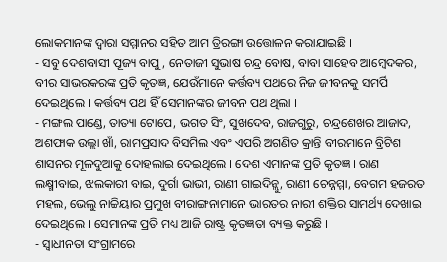ଲୋକମାନଙ୍କ ଦ୍ୱାରା ସମ୍ମାନର ସହିତ ଆମ ତ୍ରିରଙ୍ଗା ଉତ୍ତୋଳନ କରାଯାଇଛି ।
- ସବୁ ଦେଶବାସୀ ପୂଜ୍ୟ ବାପୁ, ନେତାଜୀ ସୁଭାଷ ଚନ୍ଦ୍ର ବୋଷ, ବାବା ସାହେବ ଆମ୍ବେଦକର, ବୀର ସାଭରକରଙ୍କ ପ୍ରତି କୃତଜ୍ଞ, ଯେଉଁମାନେ କର୍ତ୍ତବ୍ୟ ପଥରେ ନିଜ ଜୀବନକୁ ସମର୍ପି ଦେଇଥିଲେ । କର୍ତ୍ତବ୍ୟ ପଥ ହିଁ ସେମାନଙ୍କର ଜୀବନ ପଥ ଥିଲା ।
- ମଙ୍ଗଲ ପାଣ୍ଡେ, ତାତ୍ୟା ଟୋପେ, ଭଗତ ସିଂ, ସୁଖଦେବ, ରାଜଗୁରୁ, ଚନ୍ଦ୍ରଶେଖର ଆଜାଦ, ଅଶଫାକ ଉଲ୍ଲା ଖାଁ, ରାମପ୍ରସାଦ ବିସମିଲ ଏବଂ ଏପରି ଅଗଣିତ କ୍ରାନ୍ତି ବୀରମାନେ ବ୍ରିଟିଶ ଶାସନର ମୂଳଦୁଆକୁ ଦୋହଲାଇ ଦେଇଥିଲେ । ଦେଶ ଏମାନଙ୍କ ପ୍ରତି କୃତଜ୍ଞ । ରାଣ ଲକ୍ଷ୍ମୀବାଇ, ଝଲକାରୀ ବାଇ, ଦୁର୍ଗା ଭାଭୀ, ରାଣୀ ଗାଇଦିନ୍ଲୁ, ରାଣୀ ଚେନ୍ନମ୍ମା, ବେଗମ ହଜରତ ମହଲ, ଭେଲୁ ନାଚ୍ଚିୟାର ପ୍ରମୁଖ ବୀରାଙ୍ଗନାମାନେ ଭାରତର ନାରୀ ଶକ୍ତିର ସାମର୍ଥ୍ୟ ଦେଖାଇ ଦେଇଥିଲେ । ସେମାନଙ୍କ ପ୍ରତି ମଧ୍ୟ ଆଜି ରାଷ୍ଟ୍ର କୃତଜ୍ଞତା ବ୍ୟକ୍ତ କରୁଛି ।
- ସ୍ୱାଧୀନତା ସଂଗ୍ରାମରେ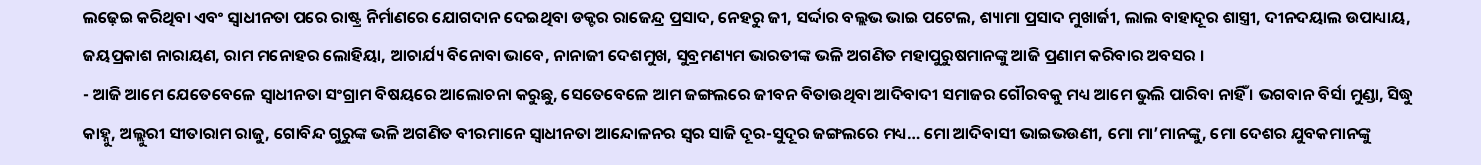ଲଢ଼େଇ କରିଥିବା ଏବଂ ସ୍ୱାଧୀନତା ପରେ ରାଷ୍ଟ୍ର ନିର୍ମାଣରେ ଯୋଗଦାନ ଦେଇଥିବା ଡକ୍ଟର ରାଜେନ୍ଦ୍ର ପ୍ରସାଦ, ନେହରୁ ଜୀ, ସର୍ଦ୍ଦାର ବଲ୍ଲଭ ଭାଇ ପଟେଲ, ଶ୍ୟାମା ପ୍ରସାଦ ମୁଖାର୍ଜୀ, ଲାଲ ବାହାଦୂର ଶାସ୍ତ୍ରୀ, ଦୀନଦୟାଲ ଉପାଧ୍ୟାୟ, ଜୟପ୍ରକାଶ ନାରାୟଣ, ରାମ ମନୋହର ଲୋହିୟା, ଆଚାର୍ଯ୍ୟ ବିନୋବା ଭାବେ, ନାନାଜୀ ଦେଶମୁଖ, ସୁବ୍ରମଣ୍ୟମ ଭାରତୀଙ୍କ ଭଳି ଅଗଣିତ ମହାପୁରୁଷମାନଙ୍କୁ ଆଜି ପ୍ରଣାମ କରିବାର ଅବସର ।
- ଆଜି ଆମେ ଯେତେବେଳେ ସ୍ୱାଧୀନତା ସଂଗ୍ରାମ ବିଷୟରେ ଆଲୋଚନା କରୁଛୁ, ସେତେବେଳେ ଆମ ଜଙ୍ଗଲରେ ଜୀବନ ବିତାଉଥିବା ଆଦିବାଦୀ ସମାଜର ଗୌରବକୁ ମଧ୍ୟ ଆମେ ଭୁଲି ପାରିବା ନାହିଁ । ଭଗବାନ ବିର୍ସା ମୁଣ୍ଡା, ସିଦ୍ଧୁ କାହ୍ନୁ, ଅଲ୍ଲୁରୀ ସୀତାରାମ ରାଜୁ, ଗୋବିନ୍ଦ ଗୁରୁଙ୍କ ଭଳି ଅଗଣିତ ବୀରମାନେ ସ୍ୱାଧୀନତା ଆନ୍ଦୋଳନର ସ୍ୱର ସାଜି ଦୂର-ସୁଦୂର ଜଙ୍ଗଲରେ ମଧ୍ୟ… ମୋ ଆଦିବାସୀ ଭାଇଭଉଣୀ, ମୋ ମା’ମାନଙ୍କୁ, ମୋ ଦେଶର ଯୁବକମାନଙ୍କୁ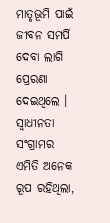ମାତୃଭୂମି ପାଇଁ ଜୀବନ ସମର୍ପି ଦେବା ଲାଗି ପ୍ରେରଣା ଦେଇଥିଲେ । ସ୍ୱାଧୀନତା ସଂଗ୍ରାମର ଏମିତି ଅନେକ ରୂପ ରହିଥିଲା,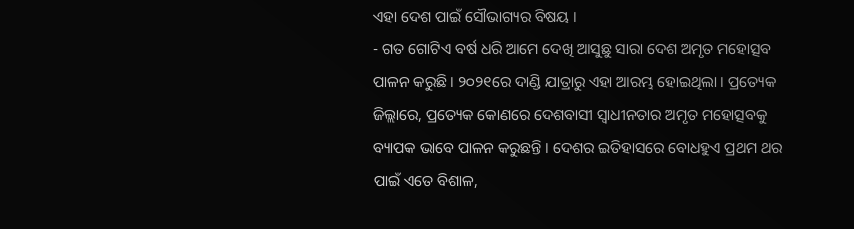ଏହା ଦେଶ ପାଇଁ ସୌଭାଗ୍ୟର ବିଷୟ ।
- ଗତ ଗୋଟିଏ ବର୍ଷ ଧରି ଆମେ ଦେଖି ଆସୁଛୁ ସାରା ଦେଶ ଅମୃତ ମହୋତ୍ସବ ପାଳନ କରୁଛି । ୨୦୨୧ରେ ଦାଣ୍ଡି ଯାତ୍ରାରୁ ଏହା ଆରମ୍ଭ ହୋଇଥିଲା । ପ୍ରତ୍ୟେକ ଜିଲ୍ଲାରେ, ପ୍ରତ୍ୟେକ କୋଣରେ ଦେଶବାସୀ ସ୍ୱାଧୀନତାର ଅମୃତ ମହୋତ୍ସବକୁ ବ୍ୟାପକ ଭାବେ ପାଳନ କରୁଛନ୍ତି । ଦେଶର ଇତିହାସରେ ବୋଧହୁଏ ପ୍ରଥମ ଥର ପାଇଁ ଏତେ ବିଶାଳ,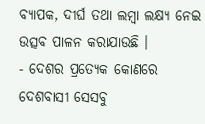ବ୍ୟାପକ, ଦୀର୍ଘ ତଥା ଲମ୍ବା ଲକ୍ଷ୍ୟ ନେଇ ଉତ୍ସବ ପାଳନ କରାଯାଉଛି ।
- ଦେଶର ପ୍ରତ୍ୟେକ କୋଣରେ ଦେଶବାସୀ ସେସବୁ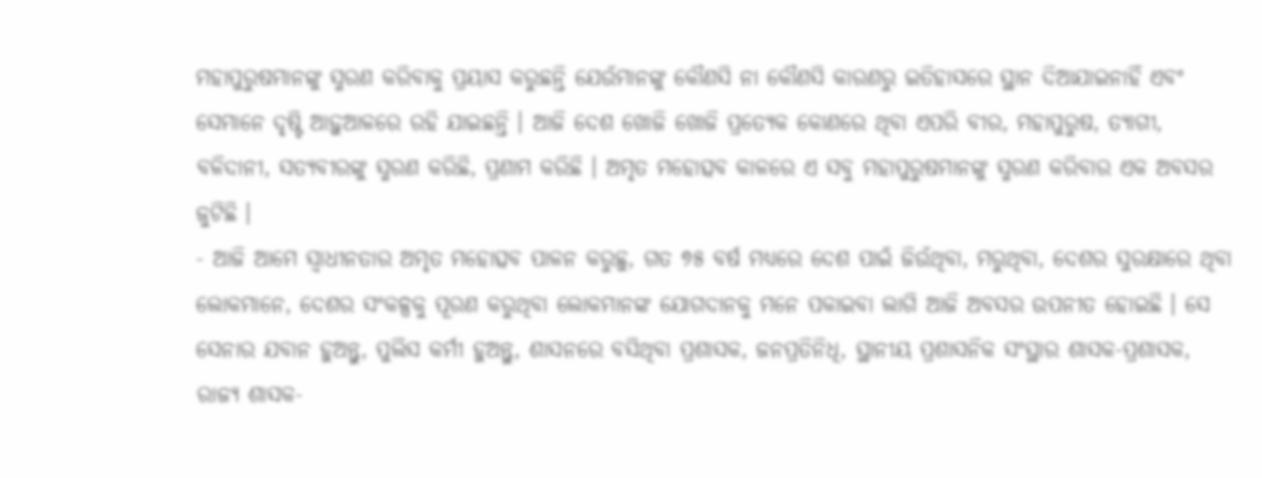ମହାପୁରୁଷମାନଙ୍କୁ ସ୍ମରଣ କରିବାକୁ ପ୍ରୟାସ କରୁଛନ୍ତି ଯେଉଁମାନଙ୍କୁ କୌଣସି ନା କୌଣସି କାରଣରୁ ଇତିହାସରେ ସ୍ଥାନ ଦିଆଯାଇନାହିଁ ଏବଂ ସେମାନେ ଦୃଷ୍ଟି ଆଢ଼ୁଆଳରେ ରହି ଯାଇଛନ୍ତି । ଆଜି ଦେଶ ଖୋଜି ଖୋଜି ପ୍ରତ୍ୟେକ କୋଣରେ ଥିବା ଏପରି ବୀର, ମହାପୁରୁଷ, ତ୍ୟାଗୀ, ବଳିଦାନୀ, ସତ୍ୟବୀରଙ୍କୁ ସ୍ମରଣ କରିଛି, ପ୍ରଣାମ କରିଛି । ଅମୃତ ମହୋତ୍ସବ କାଳରେ ଏ ସବୁ ମହାପୁରୁଷମାନଙ୍କୁ ସ୍ମରଣ କରିବାର ଏକ ଅବସର ଜୁଟିଛି ।
- ଆଜି ଆମେ ସ୍ୱାଧୀନତାର ଅମୃତ ମହୋତ୍ସବ ପାଳନ କରୁଛୁ, ଗତ ୭୫ ବର୍ଷ ମଧ୍ୟରେ ଦେଶ ପାଇଁ ଜିଉଁଥିବା, ମରୁଥିବା, ଦେଶର ସୁରକ୍ଷାରେ ଥିବା ଲୋକମାନେ, ଦେଶର ସଂକଳ୍ପକୁ ପୂରଣ କରୁଥିବା ଲୋକମାନଙ୍କ ଯୋଗଦାନକୁ ମନେ ପକାଇବା ଲାଗି ଆଜି ଅବସର ଉପନୀତ ହୋଇଛି । ସେ ସେନାର ଯବାନ ହୁଅନ୍ତୁ, ପୁଲିସ କର୍ମୀ ହୁଅନ୍ତୁ, ଶାସନରେ ବସିଥିବା ପ୍ରଶାସକ, ଜନପ୍ରତିନିଧି, ସ୍ଥାନୀୟ ପ୍ରଶାସନିକ ସଂସ୍ଥାର ଶାସକ-ପ୍ରଶାସକ, ରାଜ୍ୟ ଶାସକ-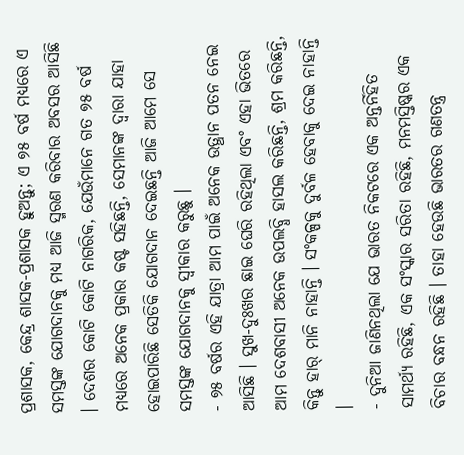ପ୍ରଶାସକ, କେନ୍ଦ୍ର ଶାସକ-ପ୍ରଶାସକ ହୁଅନ୍ତୁ; ଏ ୭୫ ବର୍ଷ ମଧ୍ୟରେ ଏ ସମସ୍ତଙ୍କ ଯୋଗଦାନକୁ ମଧ୍ୟ ଆଜି ସ୍ମରଣ କରିବାର ଅବସର ଆସିଛି । ଦେଶର କୋଟି କୋଟି ନାଗରିକ, ଯେଉଁମାନେ ଗତ ୭୫ ବର୍ଷ ମଧ୍ୟରେ ଅନେକ ପ୍ରକାର କଷ୍ଟ ସହିଛନ୍ତି, ସେମାନଙ୍କ ଦ୍ୱାରା ଯାହା ହୋଇପାରିଛି ସେତିକି ଯୋଗଦାନ ଦେଇଛନ୍ତି ଆଜି ଆମେ ସେ ସମସ୍ତଙ୍କ ଯୋଗଦାନକୁ ସ୍ୱୀକାର କରୁଛୁ ।
- ୭୫ ବର୍ଷର ଏହି ଯାତ୍ରା ଆମ ପାଇଁ ଅନେକ ଉତ୍ଥାନ ପତନ ନେଇ ଆସିଛି । ସୁଖ-ଦୁଃଖର ଛାଇ ଘେରି ରହିଥିଲା ଏବଂ ଏହା ଭିତରେ ଆମ ଦେଶବାସୀ ଅନେକ ଉପଲବ୍ଧି ହାସଲ କରିଛନ୍ତି, ଶ୍ରମ କରିଛନ୍ତି, କିନ୍ତୁ ହାର୍ ମାନି ନାହାନ୍ତି । ସଂକଳ୍ପକୁ ଦୁର୍ବଳ ହେବାକୁ ଦେଇ ନାହାନ୍ତି ।
- ଦୁନିଆ ଜାଣିନଥିଲା ଯେ ଭାରତ ନିକଟରେ ଏକ ଅନ୍ତର୍ନିହିତ ସାମର୍ଥ୍ୟ ରହିଛି, ଏକ ସଂସ୍କାର ସରିତା ରହିଛି, ମନମସ୍ତିଷ୍କର ଏକ ବିଚାର ବନ୍ଧନ ରହିଛି । ତାହା ହେଉଛି ଭାରତର ଗଣତନ୍ତ୍ର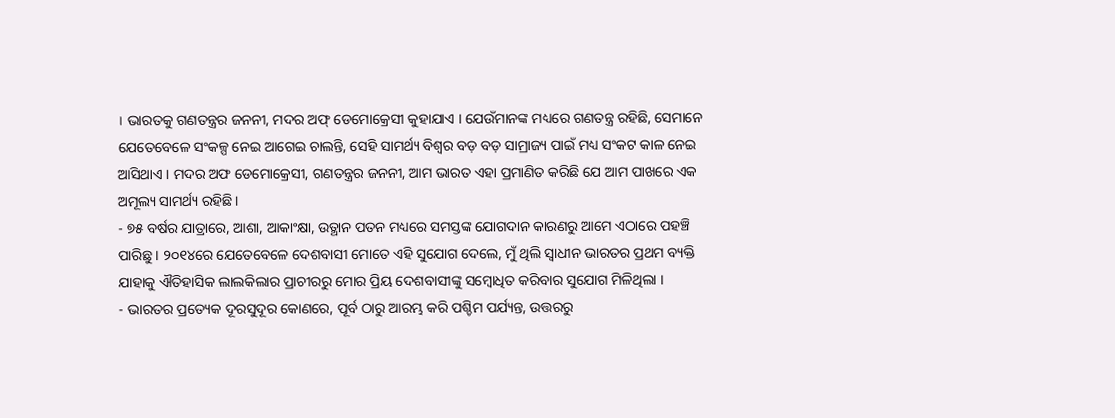। ଭାରତକୁ ଗଣତନ୍ତ୍ରର ଜନନୀ, ମଦର ଅଫ୍ ଡେମୋକ୍ରେସୀ କୁହାଯାଏ । ଯେଉଁମାନଙ୍କ ମଧ୍ୟରେ ଗଣତନ୍ତ୍ର ରହିଛି, ସେମାନେ ଯେତେବେଳେ ସଂକଳ୍ପ ନେଇ ଆଗେଇ ଚାଲନ୍ତି, ସେହି ସାମର୍ଥ୍ୟ ବିଶ୍ୱର ବଡ଼ ବଡ଼ ସାମ୍ରାଜ୍ୟ ପାଇଁ ମଧ୍ୟ ସଂକଟ କାଳ ନେଇ ଆସିଥାଏ । ମଦର ଅଫ ଡେମୋକ୍ରେସୀ, ଗଣତନ୍ତ୍ରର ଜନନୀ, ଆମ ଭାରତ ଏହା ପ୍ରମାଣିତ କରିଛି ଯେ ଆମ ପାଖରେ ଏକ ଅମୂଲ୍ୟ ସାମର୍ଥ୍ୟ ରହିଛି ।
- ୭୫ ବର୍ଷର ଯାତ୍ରାରେ, ଆଶା, ଆକାଂକ୍ଷା, ଉତ୍ଥାନ ପତନ ମଧ୍ୟରେ ସମସ୍ତଙ୍କ ଯୋଗଦାନ କାରଣରୁ ଆମେ ଏଠାରେ ପହଞ୍ଚି ପାରିଛୁ । ୨୦୧୪ରେ ଯେତେବେଳେ ଦେଶବାସୀ ମୋତେ ଏହି ସୁଯୋଗ ଦେଲେ, ମୁଁ ଥିଲି ସ୍ୱାଧୀନ ଭାରତର ପ୍ରଥମ ବ୍ୟକ୍ତି ଯାହାକୁ ଐତିହାସିକ ଲାଲକିଲାର ପ୍ରାଚୀରରୁ ମୋର ପ୍ରିୟ ଦେଶବାସୀଙ୍କୁ ସମ୍ବୋଧିତ କରିବାର ସୁଯୋଗ ମିଳିଥିଲା ।
- ଭାରତର ପ୍ରତ୍ୟେକ ଦୂରସୁଦୂର କୋଣରେ, ପୂର୍ବ ଠାରୁ ଆରମ୍ଭ କରି ପଶ୍ଚିମ ପର୍ଯ୍ୟନ୍ତ, ଉତ୍ତରରୁ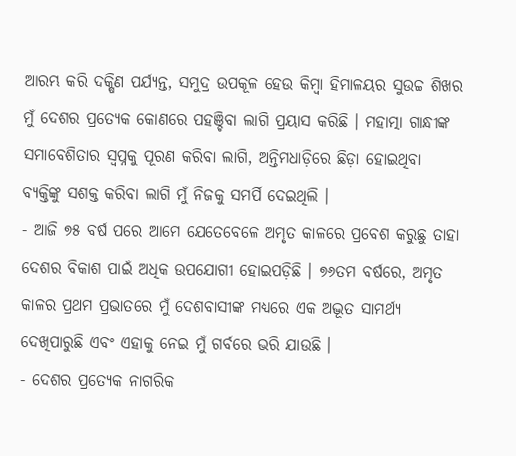ଆରମ୍ଭ କରି ଦକ୍ଷିଣ ପର୍ଯ୍ୟନ୍ତ, ସମୁଦ୍ର ଉପକୂଳ ହେଉ କିମ୍ବା ହିମାଳୟର ସୁଉଚ୍ଚ ଶିଖର ମୁଁ ଦେଶର ପ୍ରତ୍ୟେକ କୋଣରେ ପହଞ୍ଚିବା ଲାଗି ପ୍ରୟାସ କରିଛି । ମହାତ୍ମା ଗାନ୍ଧୀଙ୍କ ସମାବେଶିତାର ସ୍ୱପ୍ନକୁ ପୂରଣ କରିବା ଲାଗି, ଅନ୍ତିମଧାଡ଼ିରେ ଛିଡ଼ା ହୋଇଥିବା ବ୍ୟକ୍ତିଙ୍କୁ ସଶକ୍ତ କରିବା ଲାଗି ମୁଁ ନିଜକୁ ସମର୍ପି ଦେଇଥିଲି ।
- ଆଜି ୭୫ ବର୍ଷ ପରେ ଆମେ ଯେତେବେଳେ ଅମୃତ କାଳରେ ପ୍ରବେଶ କରୁଛୁ ତାହା ଦେଶର ବିକାଶ ପାଇଁ ଅଧିକ ଉପଯୋଗୀ ହୋଇପଡ଼ିଛି । ୭୬ତମ ବର୍ଷରେ, ଅମୃତ କାଳର ପ୍ରଥମ ପ୍ରଭାତରେ ମୁଁ ଦେଶବାସୀଙ୍କ ମଧ୍ୟରେ ଏକ ଅଦ୍ଭୂତ ସାମର୍ଥ୍ୟ ଦେଖିପାରୁଛି ଏବଂ ଏହାକୁ ନେଇ ମୁଁ ଗର୍ବରେ ଭରି ଯାଉଛି ।
- ଦେଶର ପ୍ରତ୍ୟେକ ନାଗରିକ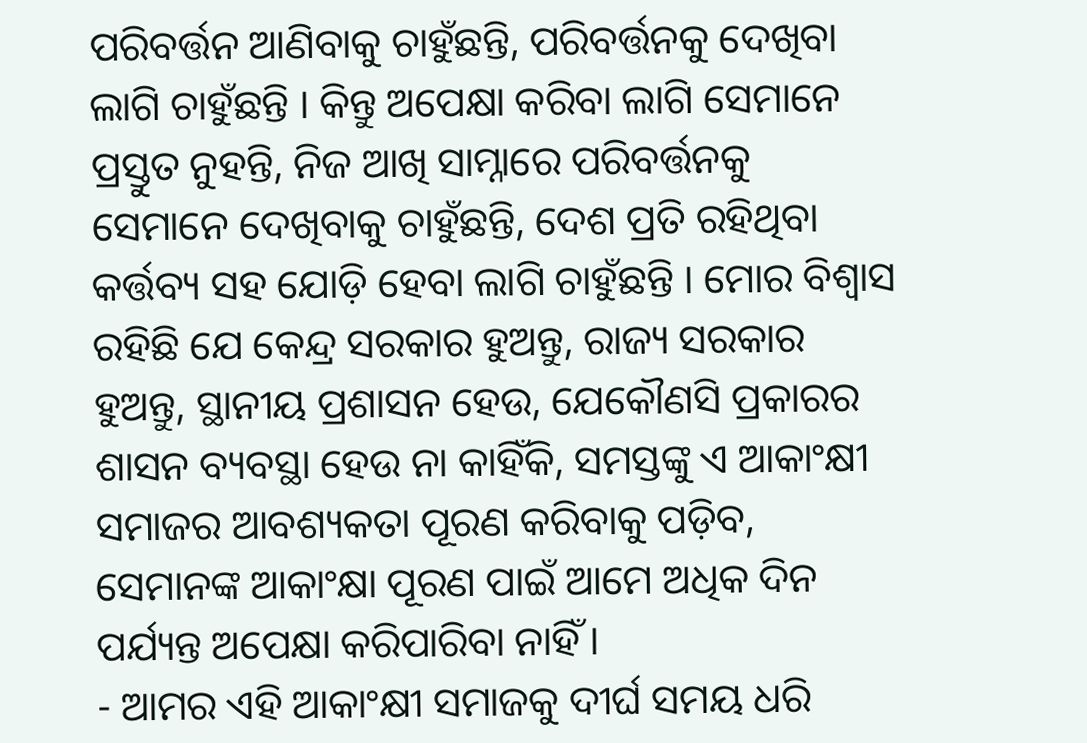ପରିବର୍ତ୍ତନ ଆଣିବାକୁ ଚାହୁଁଛନ୍ତି, ପରିବର୍ତ୍ତନକୁ ଦେଖିବା ଲାଗି ଚାହୁଁଛନ୍ତି । କିନ୍ତୁ ଅପେକ୍ଷା କରିବା ଲାଗି ସେମାନେ ପ୍ରସ୍ତୁତ ନୁହନ୍ତି, ନିଜ ଆଖି ସାମ୍ନାରେ ପରିବର୍ତ୍ତନକୁ ସେମାନେ ଦେଖିବାକୁ ଚାହୁଁଛନ୍ତି, ଦେଶ ପ୍ରତି ରହିଥିବା କର୍ତ୍ତବ୍ୟ ସହ ଯୋଡ଼ି ହେବା ଲାଗି ଚାହୁଁଛନ୍ତି । ମୋର ବିଶ୍ୱାସ ରହିଛି ଯେ କେନ୍ଦ୍ର ସରକାର ହୁଅନ୍ତୁ, ରାଜ୍ୟ ସରକାର ହୁଅନ୍ତୁ, ସ୍ଥାନୀୟ ପ୍ରଶାସନ ହେଉ, ଯେକୌଣସି ପ୍ରକାରର ଶାସନ ବ୍ୟବସ୍ଥା ହେଉ ନା କାହିଁକି, ସମସ୍ତଙ୍କୁ ଏ ଆକାଂକ୍ଷୀ ସମାଜର ଆବଶ୍ୟକତା ପୂରଣ କରିବାକୁ ପଡ଼ିବ, ସେମାନଙ୍କ ଆକାଂକ୍ଷା ପୂରଣ ପାଇଁ ଆମେ ଅଧିକ ଦିନ ପର୍ଯ୍ୟନ୍ତ ଅପେକ୍ଷା କରିପାରିବା ନାହିଁ ।
- ଆମର ଏହି ଆକାଂକ୍ଷୀ ସମାଜକୁ ଦୀର୍ଘ ସମୟ ଧରି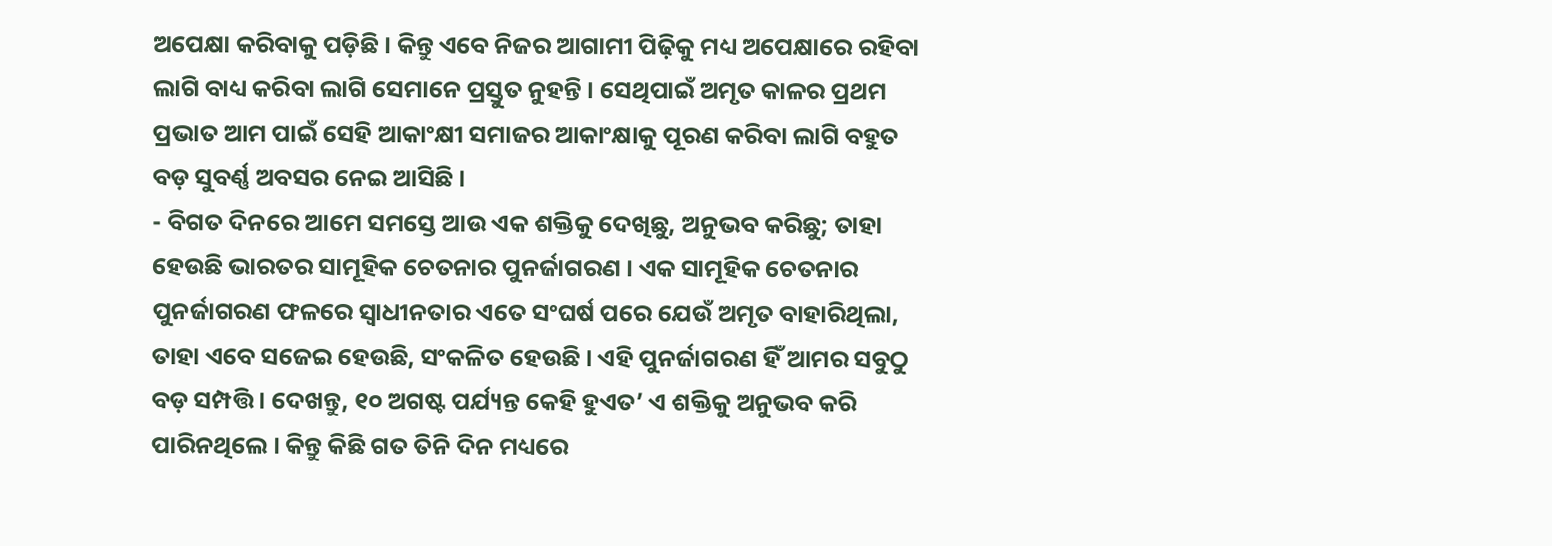ଅପେକ୍ଷା କରିବାକୁ ପଡ଼ିଛି । କିନ୍ତୁ ଏବେ ନିଜର ଆଗାମୀ ପିଢ଼ିକୁ ମଧ୍ୟ ଅପେକ୍ଷାରେ ରହିବା ଲାଗି ବାଧ୍ୟ କରିବା ଲାଗି ସେମାନେ ପ୍ରସ୍ତୁତ ନୁହନ୍ତି । ସେଥିପାଇଁ ଅମୃତ କାଳର ପ୍ରଥମ ପ୍ରଭାତ ଆମ ପାଇଁ ସେହି ଆକାଂକ୍ଷୀ ସମାଜର ଆକାଂକ୍ଷାକୁ ପୂରଣ କରିବା ଲାଗି ବହୁତ ବଡ଼ ସୁବର୍ଣ୍ଣ ଅବସର ନେଇ ଆସିଛି ।
- ବିଗତ ଦିନରେ ଆମେ ସମସ୍ତେ ଆଉ ଏକ ଶକ୍ତିକୁ ଦେଖିଛୁ, ଅନୁଭବ କରିଛୁ; ତାହା ହେଉଛି ଭାରତର ସାମୂହିକ ଚେତନାର ପୁନର୍ଜାଗରଣ । ଏକ ସାମୂହିକ ଚେତନାର ପୁନର୍ଜାଗରଣ ଫଳରେ ସ୍ୱାଧୀନତାର ଏତେ ସଂଘର୍ଷ ପରେ ଯେଉଁ ଅମୃତ ବାହାରିଥିଲା, ତାହା ଏବେ ସଜେଇ ହେଉଛି, ସଂକଳିତ ହେଉଛି । ଏହି ପୁନର୍ଜାଗରଣ ହିଁ ଆମର ସବୁଠୁ ବଡ଼ ସମ୍ପତ୍ତି । ଦେଖନ୍ତୁ, ୧୦ ଅଗଷ୍ଟ ପର୍ଯ୍ୟନ୍ତ କେହି ହୁଏତ’ ଏ ଶକ୍ତିକୁ ଅନୁଭବ କରି ପାରିନଥିଲେ । କିନ୍ତୁ କିଛି ଗତ ତିନି ଦିନ ମଧ୍ୟରେ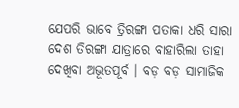ଯେପରି ଭାବେ ତ୍ରିରଙ୍ଗା ପତାକା ଧରି ସାରା ଦେଶ ତିରଙ୍ଗା ଯାତ୍ରାରେ ବାହାରିଲା ତାହା ଦେଖିବା ଅଭୂତପୂର୍ବ । ବଡ଼ ବଡ଼ ସାମାଜିକ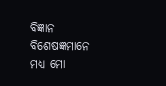ବିଜ୍ଞାନ ବିଶେଷଜ୍ଞମାନେ ମଧ୍ୟ ମୋ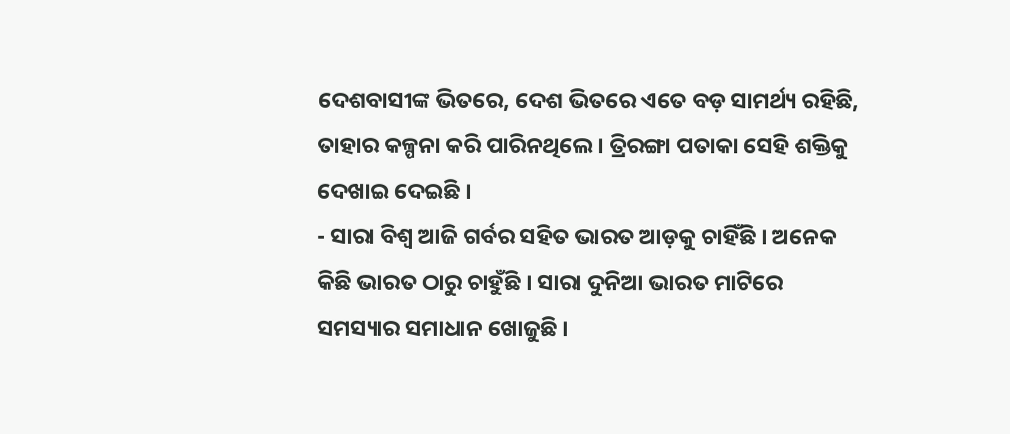ଦେଶବାସୀଙ୍କ ଭିତରେ, ଦେଶ ଭିତରେ ଏତେ ବଡ଼ ସାମର୍ଥ୍ୟ ରହିଛି, ତାହାର କଳ୍ପନା କରି ପାରିନଥିଲେ । ତ୍ରିରଙ୍ଗା ପତାକା ସେହି ଶକ୍ତିକୁ ଦେଖାଇ ଦେଇଛି ।
- ସାରା ବିଶ୍ୱ ଆଜି ଗର୍ବର ସହିତ ଭାରତ ଆଡ଼କୁ ଚାହିଁଛି । ଅନେକ କିଛି ଭାରତ ଠାରୁ ଚାହୁଁଛି । ସାରା ଦୁନିଆ ଭାରତ ମାଟିରେ ସମସ୍ୟାର ସମାଧାନ ଖୋଜୁଛି ।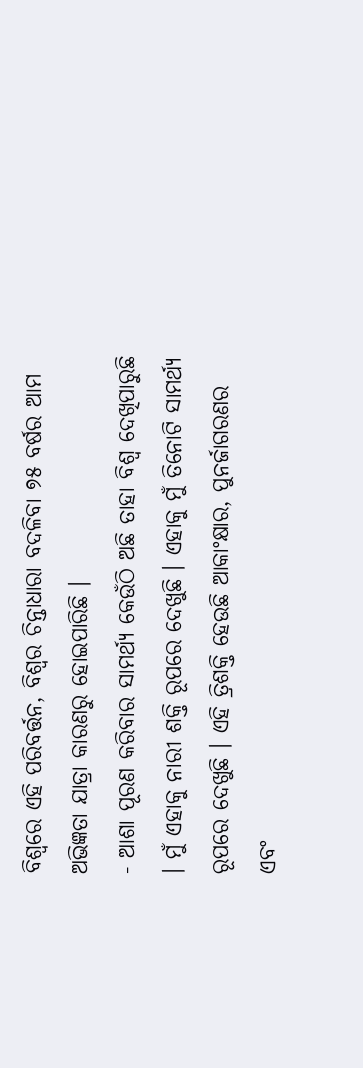ବିଶ୍ୱରେ ଏହି ପରିବର୍ତ୍ତନ, ବିଶ୍ୱର ଚିନ୍ତାଧାରା ବଦଳିବା ୭୫ ବର୍ଷର ଆମ ଅଭିଜ୍ଞତା ଯାତ୍ରା କାରଣରୁ ହୋଇପାରିଛି ।
- ଆଶା ପୂରଣ କରିବାର ସାମର୍ଥ୍ୟ କେଉଁଠି ଅଛି ତାହା ବିଶ୍ୱ ଦେଖିପାରୁଛି । ମୁଁ ଏହାକୁ ନାରୀ ଶକ୍ତି ରୂପରେ ଦେଖୁଛି । ଏହାକୁ ମୁଁ ତିନୋଟି ସାମର୍ଥ୍ୟ ରୂପରେ ଦେଖୁଛି । ଏହି ତ୍ରିଶକ୍ତି ହେଉଛି ଆକାଂକ୍ଷାର, ପୁନର୍ଜାଗରଣର ଏବଂ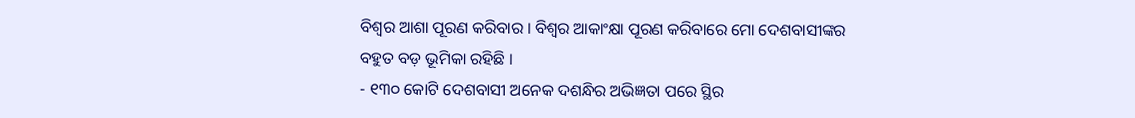ବିଶ୍ୱର ଆଶା ପୂରଣ କରିବାର । ବିଶ୍ୱର ଆକାଂକ୍ଷା ପୂରଣ କରିବାରେ ମୋ ଦେଶବାସୀଙ୍କର ବହୁତ ବଡ଼ ଭୂମିକା ରହିଛି ।
- ୧୩୦ କୋଟି ଦେଶବାସୀ ଅନେକ ଦଶନ୍ଧିର ଅଭିଜ୍ଞତା ପରେ ସ୍ଥିର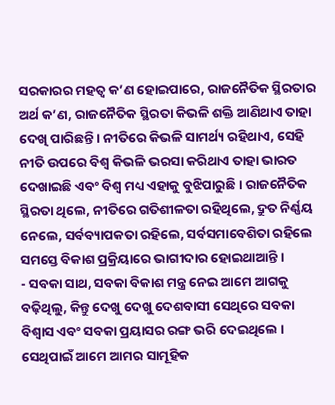ସରକାରର ମହତ୍ୱ କ’ଣ ହୋଇପାରେ, ରାଜନୈତିକ ସ୍ଥିରତାର ଅର୍ଥ କ’ଣ, ରାଜନୈତିକ ସ୍ଥିରତା କିଭଳି ଶକ୍ତି ଆଣିଥାଏ ତାହା ଦେଖି ପାରିଛନ୍ତି । ନୀତିରେ କିଭଳି ସାମର୍ଥ୍ୟ ରହିଥାଏ, ସେହି ନୀତି ଉପରେ ବିଶ୍ୱ କିଭଳି ଭରସା କରିଥାଏ ତାହା ଭାରତ ଦେଖାଇଛି ଏବଂ ବିଶ୍ୱ ମଧ୍ୟ ଏହାକୁ ବୁଝିପାରୁଛି । ରାଜନୈତିକ ସ୍ଥିରତା ଥିଲେ, ନୀତିରେ ଗତିଶୀଳତା ରହିଥିଲେ, ଦ୍ରୁତ ନିର୍ଣ୍ଣୟ ନେଲେ, ସର୍ବବ୍ୟାପକତା ରହିଲେ, ସର୍ବସମାବେଶିତା ରହିଲେ ସମସ୍ତେ ବିକାଶ ପ୍ରକ୍ରିୟାରେ ଭାଗୀଦାର ହୋଇଥାଆନ୍ତି ।
- ସବକା ସାଥ, ସବକା ବିକାଶ ମନ୍ତ୍ର ନେଇ ଆମେ ଆଗକୁ ବଢ଼ିଥିଲୁ, କିନ୍ତୁ ଦେଖୁ ଦେଖୁ ଦେଶବାସୀ ସେଥିରେ ସବକା ବିଶ୍ୱାସ ଏବଂ ସବକା ପ୍ରୟାସର ରଙ୍ଗ ଭରି ଦେଇଥିଲେ । ସେଥିପାଇଁ ଆମେ ଆମର ସାମୂହିକ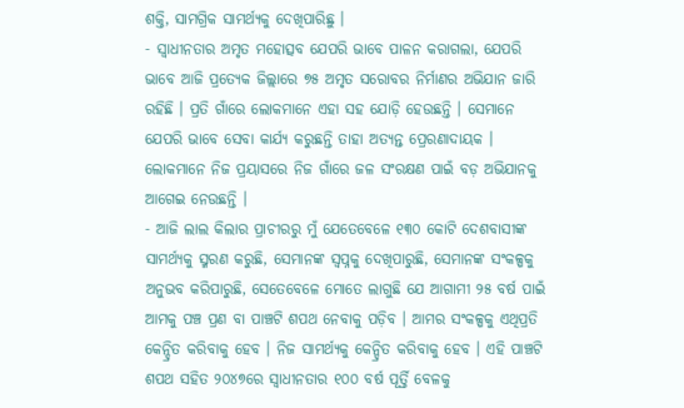ଶକ୍ତି, ସାମଗ୍ରିକ ସାମର୍ଥ୍ୟକୁ ଦେଖିପାରିଛୁ ।
- ସ୍ୱାଧୀନତାର ଅମୃତ ମହୋତ୍ସବ ଯେପରି ଭାବେ ପାଳନ କରାଗଲା, ଯେପରି ଭାବେ ଆଜି ପ୍ରତ୍ୟେକ ଜିଲ୍ଲାରେ ୭୫ ଅମୃତ ସରୋବର ନିର୍ମାଣର ଅଭିଯାନ ଜାରି ରହିଛି । ପ୍ରତି ଗାଁରେ ଲୋକମାନେ ଏହା ସହ ଯୋଡ଼ି ହେଉଛନ୍ତି । ସେମାନେ ଯେପରି ଭାବେ ସେବା କାର୍ଯ୍ୟ କରୁଛନ୍ତି ତାହା ଅତ୍ୟନ୍ତ ପ୍ରେରଣାଦାୟକ । ଲୋକମାନେ ନିଜ ପ୍ରୟାସରେ ନିଜ ଗାଁରେ ଜଳ ସଂରକ୍ଷଣ ପାଇଁ ବଡ଼ ଅଭିଯାନକୁ ଆଗେଇ ନେଉଛନ୍ତି ।
- ଆଜି ଲାଲ କିଲାର ପ୍ରାଚୀରରୁ ମୁଁ ଯେତେବେଳେ ୧୩୦ କୋଟି ଦେଶବାସୀଙ୍କ ସାମର୍ଥ୍ୟକୁ ସ୍ମରଣ କରୁଛି, ସେମାନଙ୍କ ସ୍ୱପ୍ନକୁ ଦେଖିପାରୁଛି, ସେମାନଙ୍କ ସଂକଳ୍ପକୁ ଅନୁଭବ କରିପାରୁଛି, ସେତେବେଳେ ମୋତେ ଲାଗୁଛି ଯେ ଆଗାମୀ ୨୫ ବର୍ଷ ପାଇଁ ଆମକୁ ପଞ୍ଚ ପ୍ରଣ ବା ପାଞ୍ଚଟି ଶପଥ ନେବାକୁ ପଡ଼ିବ । ଆମର ସଂକଳ୍ପକୁ ଏଥିପ୍ରତି କେନ୍ଦ୍ରିତ କରିବାକୁ ହେବ । ନିଜ ସାମର୍ଥ୍ୟକୁ କେନ୍ଦ୍ରିତ କରିବାକୁ ହେବ । ଏହି ପାଞ୍ଚଟି ଶପଥ ସହିତ ୨୦୪୭ରେ ସ୍ୱାଧୀନତାର ୧୦୦ ବର୍ଷ ପୂର୍ତ୍ତି ବେଳକୁ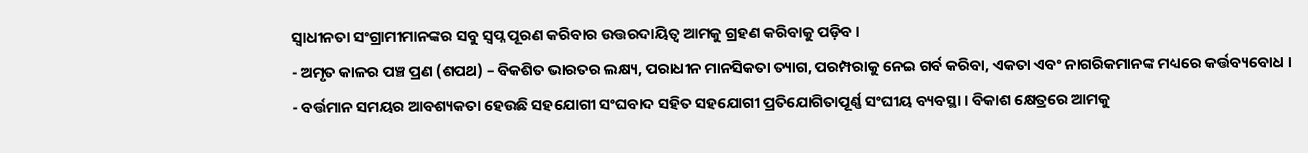ସ୍ୱାଧୀନତା ସଂଗ୍ରାମୀମାନଙ୍କର ସବୁ ସ୍ୱପ୍ନ ପୂରଣ କରିବାର ଉତ୍ତରଦାୟିତ୍ୱ ଆମକୁ ଗ୍ରହଣ କରିବାକୁ ପଡ଼ିବ ।
- ଅମୃତ କାଳର ପଞ୍ଚ ପ୍ରଣ (ଶପଥ) – ବିକଶିତ ଭାରତର ଲକ୍ଷ୍ୟ, ପରାଧୀନ ମାନସିକତା ତ୍ୟାଗ, ପରମ୍ପରାକୁ ନେଇ ଗର୍ବ କରିବା, ଏକତା ଏବଂ ନାଗରିକମାନଙ୍କ ମଧ୍ୟରେ କର୍ତ୍ତବ୍ୟବୋଧ ।
- ବର୍ତ୍ତମାନ ସମୟର ଆବଶ୍ୟକତା ହେଉଛି ସହଯୋଗୀ ସଂଘବାଦ ସହିତ ସହଯୋଗୀ ପ୍ରତିଯୋଗିତାପୂର୍ଣ୍ଣ ସଂଘୀୟ ବ୍ୟବସ୍ଥା । ବିକାଶ କ୍ଷେତ୍ରରେ ଆମକୁ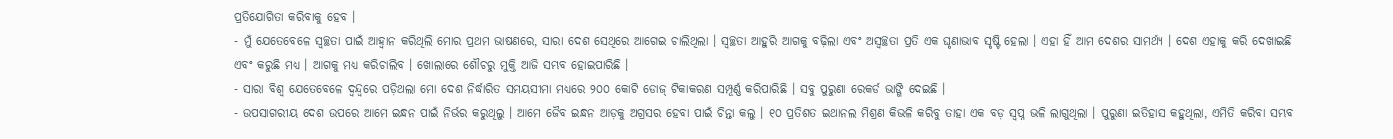ପ୍ରତିଯୋଗିତା କରିବାକୁ ହେବ ।
- ମୁଁ ଯେତେବେଳେ ସ୍ୱଚ୍ଛତା ପାଇଁ ଆହ୍ୱାନ କରିଥିଲି ମୋର ପ୍ରଥମ ଭାଷଣରେ, ସାରା ଦେଶ ସେଥିରେ ଆଗେଇ ଚାଲିଥିଲା । ସ୍ୱଚ୍ଛତା ଆହୁରି ଆଗକୁ ବଢ଼ିଲା ଏବଂ ଅସ୍ୱଚ୍ଛତା ପ୍ରତି ଏକ ଘୃଣାଭାବ ସୃଷ୍ଟି ହେଲା । ଏହା ହିଁ ଆମ ଦେଶର ସାମର୍ଥ୍ୟ । ଦେଶ ଏହାକୁ କରି ଦେଖାଇଛି ଏବଂ କରୁଛି ମଧ୍ୟ । ଆଗକୁ ମଧ୍ୟ କରିଚାଲିବ । ଖୋଲାରେ ଶୌଚରୁ ମୁକ୍ତି ଆଜି ସମ୍ଭବ ହୋଇପାରିଛି ।
- ସାରା ବିଶ୍ୱ ଯେତେବେଳେ ଦ୍ୱନ୍ଦ୍ୱରେ ପଡ଼ିଥଲା ମୋ ଦେଶ ନିର୍ଦ୍ଧାରିତ ସମୟସୀମା ମଧ୍ୟରେ ୨୦୦ କୋଟି ଡୋଜ୍ ଟିକାକରଣ ସମ୍ପୂର୍ଣ୍ଣ କରିପାରିଛି । ସବୁ ପୁରୁଣା ରେକର୍ଡ ଭାଙ୍ଗି ଦେଇଛି ।
- ଉପସାଗରୀୟ ଦେଶ ଉପରେ ଆମେ ଇନ୍ଧନ ପାଇଁ ନିର୍ଭର କରୁଥିଲୁ । ଆମେ ଜୈବ ଇନ୍ଧନ ଆଡ଼କୁ ଅଗ୍ରସର ହେବା ପାଇଁ ଚିନ୍ତା କଲୁ । ୧୦ ପ୍ରତିଶତ ଇଥାନଲ ମିଶ୍ରଣ କିଭଳି କରିବୁ ତାହା ଏକ ବଡ଼ ସ୍ୱପ୍ନ ଭଳି ଲାଗୁଥିଲା । ପୁରୁଣା ଇତିହାସ କହୁଥିଲା, ଏମିତି କରିବା ସମ୍ଭବ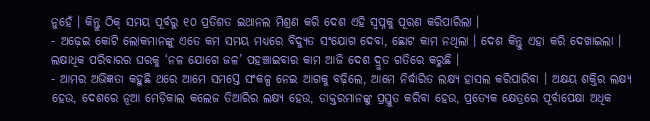ନୁହେଁ । କିନ୍ତୁ ଠିକ୍ ସମୟ ପୂର୍ବରୁ ୧୦ ପ୍ରତିଶତ ଇଥାନଲ ମିଶ୍ରଣ କରି ଦେଶ ଏହି ସ୍ୱପ୍ନକୁ ପୂରଣ କରିପାରିଲା ।
- ଅଢ଼େଇ କୋଟି ଲୋକମାନଙ୍କୁ ଏତେ କମ ସମୟ ମଧ୍ୟରେ ବିଦ୍ୟୁତ ସଂଯୋଗ ଦେବା, ଛୋଟ କାମ ନଥିଲା । ଦେଶ କିନ୍ତୁ ଏହା କରି ଦେଖାଇଲା । ଲକ୍ଷାଧିକ ପରିବାରର ଘରକୁ ‘ନଳ ଯୋଗେ ଜଳ’ ପହଞ୍ଚାଇବାର କାମ ଆଜି ଦେଶ ଦ୍ରୁତ ଗତିରେ କରୁଛି ।
- ଆମର ଅଭିଜ୍ଞତା କହୁଛି ଥରେ ଆମେ ସମସ୍ତେ ସଂକଳ୍ପ ନେଇ ଆଗକୁ ବଢ଼ିଲେ, ଆମେ ନିର୍ଦ୍ଧାରିତ ଲକ୍ଷ୍ୟ ହାସଲ କରିପାରିବା । ଅକ୍ଷୟ ଶକ୍ତିର ଲକ୍ଷ୍ୟ ହେଉ, ଦେଶରେ ନୂଆ ମେଡ଼ିକାଲ କଲେଜ ତିଆରିର ଲକ୍ଷ୍ୟ ହେଉ, ଡାକ୍ତରମାନଙ୍କୁ ପ୍ରସ୍ତୁତ କରିବା ହେଉ, ପ୍ରତ୍ୟେକ କ୍ଷେତ୍ରରେ ପୂର୍ବାପେକ୍ଷା ଅଧିକ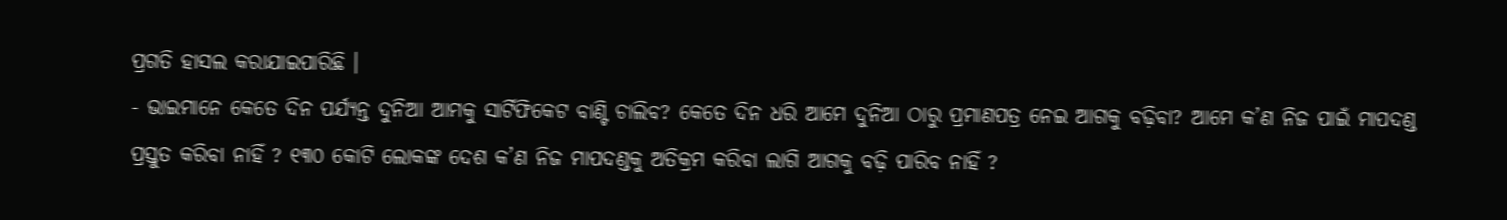ପ୍ରଗତି ହାସଲ କରାଯାଇପାରିଛି ।
- ଭାଇମାନେ କେତେ ଦିନ ପର୍ଯ୍ୟନ୍ତ ଦୁନିଆ ଆମକୁ ସାର୍ଟିଫିକେଟ ବାଣ୍ଟି ଚାଲିବ? କେତେ ଦିନ ଧରି ଆମେ ଦୁନିଆ ଠାରୁ ପ୍ରମାଣପତ୍ର ନେଇ ଆଗକୁ ବଢ଼ିବା? ଆମେ କ’ଣ ନିଜ ପାଇଁ ମାପଦଣ୍ଡ ପ୍ରସ୍ତୁତ କରିବା ନାହିଁ ? ୧୩୦ କୋଟି ଲୋକଙ୍କ ଦେଶ କ’ଣ ନିଜ ମାପଦଣ୍ଡକୁ ଅତିକ୍ରମ କରିବା ଲାଗି ଆଗକୁ ବଢ଼ି ପାରିବ ନାହିଁ ?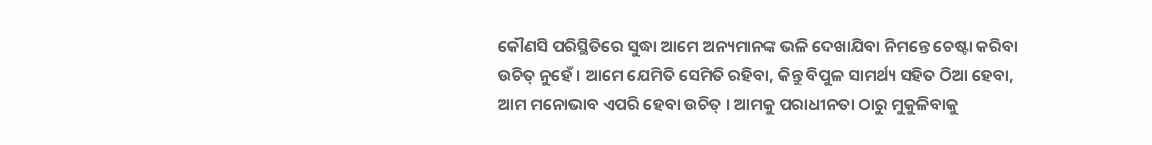କୌଣସି ପରିସ୍ଥିତିରେ ସୁଦ୍ଧା ଆମେ ଅନ୍ୟମାନଙ୍କ ଭଳି ଦେଖାଯିବା ନିମନ୍ତେ ଚେଷ୍ଟା କରିବା ଉଚିତ୍ ନୁହେଁ । ଆମେ ଯେମିତି ସେମିତି ରହିବା, କିନ୍ତୁ ବିପୁଳ ସାମର୍ଥ୍ୟ ସହିତ ଠିଆ ହେବା, ଆମ ମନୋଭାବ ଏପରି ହେବା ଉଚିତ୍ । ଆମକୁ ପରାଧୀନତା ଠାରୁ ମୁକୁଳିବାକୁ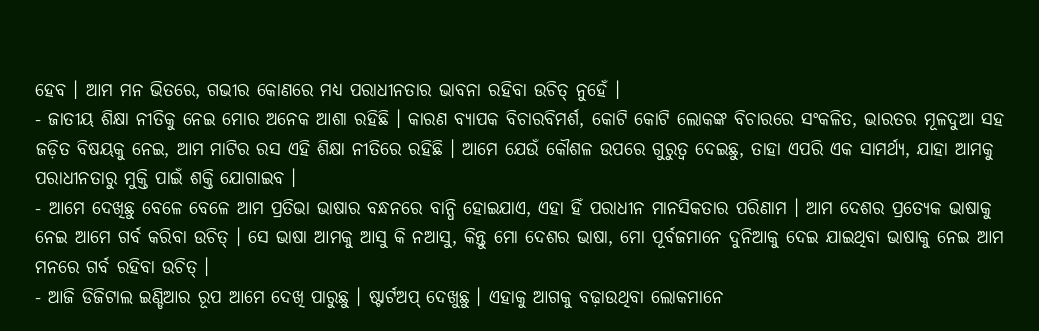ହେବ । ଆମ ମନ ଭିତରେ, ଗଭୀର କୋଣରେ ମଧ୍ୟ ପରାଧୀନତାର ଭାବନା ରହିବା ଉଚିତ୍ ନୁହେଁ ।
- ଜାତୀୟ ଶିକ୍ଷା ନୀତିକୁ ନେଇ ମୋର ଅନେକ ଆଶା ରହିଛି । କାରଣ ବ୍ୟାପକ ବିଚାରବିମର୍ଶ, କୋଟି କୋଟି ଲୋକଙ୍କ ବିଚାରରେ ସଂକଳିତ, ଭାରତର ମୂଳଦୁଆ ସହ ଜଡ଼ିତ ବିଷୟକୁ ନେଇ, ଆମ ମାଟିର ରସ ଏହି ଶିକ୍ଷା ନୀତିରେ ରହିଛି । ଆମେ ଯେଉଁ କୌଶଳ ଉପରେ ଗୁରୁତ୍ୱ ଦେଇଛୁ, ତାହା ଏପରି ଏକ ସାମର୍ଥ୍ୟ, ଯାହା ଆମକୁ ପରାଧୀନତାରୁ ମୁକ୍ତି ପାଇଁ ଶକ୍ତି ଯୋଗାଇବ ।
- ଆମେ ଦେଖିଛୁ ବେଳେ ବେଳେ ଆମ ପ୍ରତିଭା ଭାଷାର ବନ୍ଧନରେ ବାନ୍ଧି ହୋଇଯାଏ, ଏହା ହିଁ ପରାଧୀନ ମାନସିକତାର ପରିଣାମ । ଆମ ଦେଶର ପ୍ରତ୍ୟେକ ଭାଷାକୁ ନେଇ ଆମେ ଗର୍ବ କରିବା ଉଚିତ୍ । ସେ ଭାଷା ଆମକୁ ଆସୁ କି ନଆସୁ, କିନ୍ତୁ ମୋ ଦେଶର ଭାଷା, ମୋ ପୂର୍ବଜମାନେ ଦୁନିଆକୁ ଦେଇ ଯାଇଥିବା ଭାଷାକୁ ନେଇ ଆମ ମନରେ ଗର୍ବ ରହିବା ଉଚିତ୍ ।
- ଆଜି ଡିଜିଟାଲ ଇଣ୍ଡିଆର ରୂପ ଆମେ ଦେଖି ପାରୁଛୁ । ଷ୍ଟାର୍ଟଅପ୍ ଦେଖୁଛୁ । ଏହାକୁ ଆଗକୁ ବଢ଼ାଉଥିବା ଲୋକମାନେ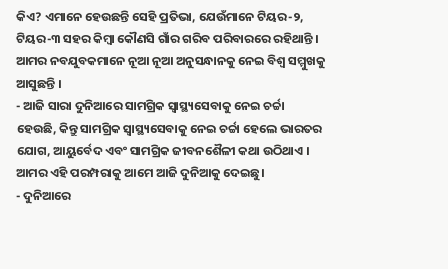କିଏ? ଏମାନେ ହେଉଛନ୍ତି ସେହି ପ୍ରତିଭା, ଯେଉଁମାନେ ଟିୟର-୨, ଟିୟର-୩ ସହର କିମ୍ବା କୌଣସି ଗାଁର ଗରିବ ପରିବାରରେ ରହିଥାନ୍ତି । ଆମର ନବଯୁବକମାନେ ନୂଆ ନୂଆ ଅନୁସନ୍ଧାନକୁ ନେଇ ବିଶ୍ୱ ସମ୍ମୁଖକୁ ଆସୁଛନ୍ତି ।
- ଆଜି ସାରା ଦୁନିଆରେ ସାମଗ୍ରିକ ସ୍ୱାସ୍ଥ୍ୟସେବାକୁ ନେଇ ଚର୍ଚ୍ଚା ହେଉଛି, କିନ୍ତୁ ସାମଗ୍ରିକ ସ୍ୱାସ୍ଥ୍ୟସେବାକୁ ନେଇ ଚର୍ଚ୍ଚା ହେଲେ ଭାରତର ଯୋଗ, ଆୟୁର୍ବେଦ ଏବଂ ସାମଗ୍ରିକ ଜୀବନଶୈଳୀ କଥା ଉଠିଥାଏ । ଆମର ଏହି ପରମ୍ପରାକୁ ଆମେ ଆଜି ଦୁନିଆକୁ ଦେଇଛୁ।
- ଦୁନିଆରେ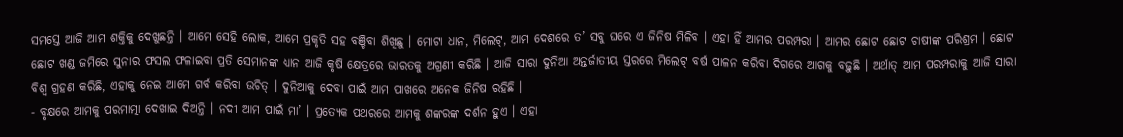ସମସ୍ତେ ଆଜି ଆମ ଶକ୍ତିକୁ ଦେଖୁଛନ୍ତି । ଆମେ ସେହି ଲୋକ, ଆମେ ପ୍ରକୃତି ସହ ବଞ୍ଚିବା ଶିଖିଛୁ । ମୋଟା ଧାନ, ମିଲେଟ୍, ଆମ ଦେଶରେ ତ’ ସବୁ ଘରେ ଏ ଜିନିଷ ମିଳିବ । ଏହା ହିଁ ଆମର ପରମ୍ପରା । ଆମର ଛୋଟ ଛୋଟ ଚାଷୀଙ୍କ ପରିଶ୍ରମ । ଛୋଟ ଛୋଟ ଖଣ୍ଡ ଜମିରେ ସୁନାର ଫସଲ ଫଳାଇବା ପ୍ରତି ସେମାନଙ୍କ ଧ୍ୟାନ ଆଜି କୃଷି କ୍ଷେତ୍ରରେ ଭାରତକୁ ଅଗ୍ରଣୀ କରିଛି । ଆଜି ସାରା ଦୁନିଆ ଅନ୍ତର୍ଜାତୀୟ ସ୍ତରରେ ମିଲେଟ୍ ବର୍ଷ ପାଳନ କରିବା ଦିଗରେ ଆଗକୁ ବଢ଼ୁଛି । ଅର୍ଥାତ୍ ଆମ ପରମ୍ପରାକୁ ଆଜି ସାରା ବିଶ୍ୱ ଗ୍ରହଣ କରିଛି, ଏହାକୁ ନେଇ ଆମେ ଗର୍ବ କରିବା ଉଚିତ୍ । ଦୁନିଆକୁ ଦେବା ପାଇଁ ଆମ ପାଖରେ ଅନେକ ଜିନିଷ ରହିଛି ।
- ବୃକ୍ଷରେ ଆମକୁ ପରମାତ୍ମା ଦେଖାଇ ଦିଅନ୍ତି । ନଦୀ ଆମ ପାଇଁ ମା’ । ପ୍ରତ୍ୟେକ ପଥରରେ ଆମକୁ ଶଙ୍କରଙ୍କ ଦର୍ଶନ ହୁଏ । ଏହା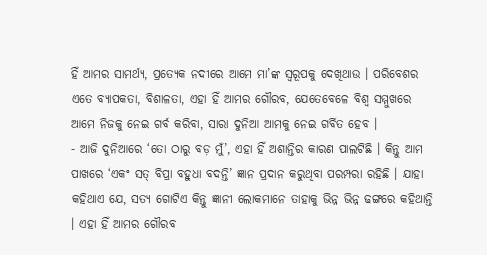ହିଁ ଆମର ସାମର୍ଥ୍ୟ, ପ୍ରତ୍ୟେକ ନଦୀରେ ଆମେ ମା’ଙ୍କ ସ୍ୱରୂପକୁ ଦେଖିଥାଉ । ପରିବେଶର ଏତେ ବ୍ୟାପକତା, ବିଶାଳତା, ଏହା ହିଁ ଆମର ଗୌରବ, ଯେତେବେଳେ ବିଶ୍ୱ ସମ୍ମୁଖରେ ଆମେ ନିଜକୁ ନେଇ ଗର୍ବ କରିବା, ସାରା ଦୁନିଆ ଆମକୁ ନେଇ ଗର୍ବିତ ହେବ ।
- ଆଜି ଦୁନିଆରେ ‘ତୋ ଠାରୁ ବଡ଼ ମୁଁ’, ଏହା ହିଁ ଅଶାନ୍ତିର କାରଣ ପାଲଟିଛି । କିନ୍ତୁ ଆମ ପାଖରେ ‘ଏକଂ ସତ୍ ବିପ୍ରା ବହୁଧା ବଦନ୍ତି’ ଜ୍ଞାନ ପ୍ରଦାନ କରୁଥିବା ପରମ୍ପରା ରହିଛି । ଯାହା କହିଥାଏ ଯେ, ସତ୍ୟ ଗୋଟିଏ କିନ୍ତୁ ଜ୍ଞାନୀ ଲୋକମାନେ ତାହାକୁ ଭିନ୍ନ ଭିନ୍ନ ଢଙ୍ଗରେ କହିଥାନ୍ତି । ଏହା ହିଁ ଆମର ଗୌରବ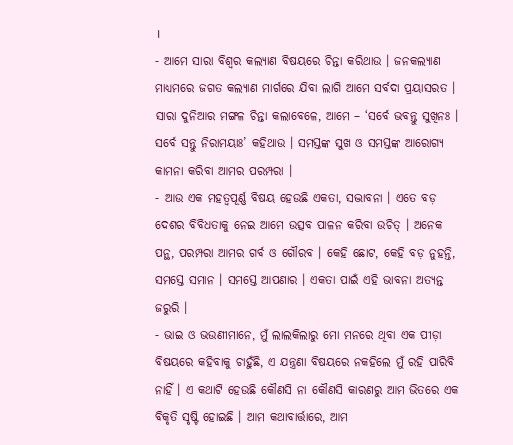।
- ଆମେ ସାରା ବିଶ୍ୱର କଲ୍ୟାଣ ବିଷୟରେ ଚିନ୍ତା କରିଥାଉ । ଜନକଲ୍ୟାଣ ମାଧ୍ୟମରେ ଜଗତ କଲ୍ୟାଣ ମାର୍ଗରେ ଯିବା ଲାଗି ଆମେ ସର୍ବଦା ପ୍ରୟାସରତ । ସାରା ଦୁନିଆର ମଙ୍ଗଳ ଚିନ୍ତା କଲାବେଳେ, ଆମେ – ‘ସର୍ବେ ଭବନ୍ତୁ ସୁଖିନଃ । ସର୍ବେ ସନ୍ତୁ ନିରାମୟାଃ’ କହିଥାଉ । ସମସ୍ତଙ୍କ ସୁଖ ଓ ସମସ୍ତଙ୍କ ଆରୋଗ୍ୟ କାମନା କରିବା ଆମର ପରମ୍ପରା ।
- ଆଉ ଏକ ମହତ୍ୱପୂର୍ଣ୍ଣ ବିଷୟ ହେଉଛି ଏକତା, ସଦ୍ଭାବନା । ଏତେ ବଡ଼ ଦେଶର ବିବିଧତାକୁ ନେଇ ଆମେ ଉତ୍ସବ ପାଳନ କରିବା ଉଚିତ୍ । ଅନେକ ପନ୍ଥ, ପରମ୍ପରା ଆମର ଗର୍ବ ଓ ଗୌରବ । କେହି ଛୋଟ, କେହି ବଡ଼ ନୁହନ୍ତି, ସମସ୍ତେ ସମାନ । ସମସ୍ତେ ଆପଣାର । ଏକତା ପାଇଁ ଏହି ଭାବନା ଅତ୍ୟନ୍ତ ଜରୁରି ।
- ଭାଇ ଓ ଭଉଣୀମାନେ, ମୁଁ ଲାଲକିଲାରୁ ମୋ ମନରେ ଥିବା ଏକ ପୀଡ଼ା ବିଷୟରେ କହିବାକୁ ଚାହୁଁଛି, ଏ ଯନ୍ତ୍ରଣା ବିଷୟରେ ନକହିଲେ ମୁଁ ରହି ପାରିବି ନାହିଁ । ଏ କଥାଟି ହେଉଛି କୌଣସି ନା କୌଣସି କାରଣରୁ ଆମ ଭିତରେ ଏକ ବିକୃତି ସୃଷ୍ଟି ହୋଇଛି । ଆମ କଥାବାର୍ତ୍ତାରେ, ଆମ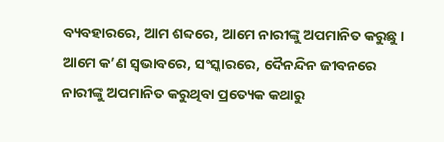ବ୍ୟବହାରରେ, ଆମ ଶବ୍ଦରେ, ଆମେ ନାରୀଙ୍କୁ ଅପମାନିତ କରୁଛୁ । ଆମେ କ’ଣ ସ୍ୱଭାବରେ, ସଂସ୍କାରରେ, ଦୈନନ୍ଦିନ ଜୀବନରେ ନାରୀଙ୍କୁ ଅପମାନିତ କରୁଥିବା ପ୍ରତ୍ୟେକ କଥାରୁ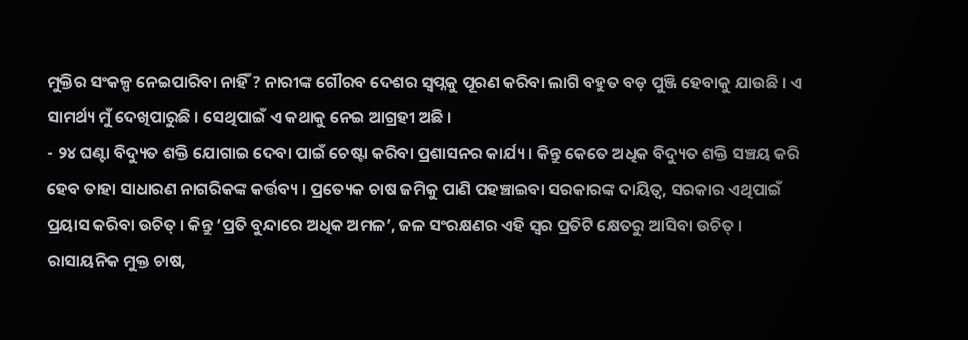ମୁକ୍ତିର ସଂକଳ୍ପ ନେଇପାରିବା ନାହିଁ ? ନାରୀଙ୍କ ଗୌରବ ଦେଶର ସ୍ୱପ୍ନକୁ ପୂରଣ କରିବା ଲାଗି ବହୁତ ବଡ଼ ପୁଞ୍ଜି ହେବାକୁ ଯାଉଛି । ଏ ସାମର୍ଥ୍ୟ ମୁଁ ଦେଖିପାରୁଛି । ସେଥିପାଇଁ ଏ କଥାକୁ ନେଇ ଆଗ୍ରହୀ ଅଛି ।
- ୨୪ ଘଣ୍ଟା ବିଦ୍ୟୁତ ଶକ୍ତି ଯୋଗାଇ ଦେବା ପାଇଁ ଚେଷ୍ଟା କରିବା ପ୍ରଶାସନର କାର୍ଯ୍ୟ। କିନ୍ତୁ କେତେ ଅଧିକ ବିଦ୍ୟୁତ ଶକ୍ତି ସଞ୍ଚୟ କରି ହେବ ତାହା ସାଧାରଣ ନାଗରିକଙ୍କ କର୍ତ୍ତବ୍ୟ । ପ୍ରତ୍ୟେକ ଚାଷ ଜମିକୁ ପାଣି ପହଞ୍ଚାଇବା ସରକାରଙ୍କ ଦାୟିତ୍ୱ, ସରକାର ଏଥିପାଇଁ ପ୍ରୟାସ କରିବା ଉଚିତ୍ । କିନ୍ତୁ ‘ପ୍ରତି ବୁନ୍ଦାରେ ଅଧିକ ଅମଳ’, ଜଳ ସଂରକ୍ଷଣର ଏହି ସ୍ୱର ପ୍ରତିଟି କ୍ଷେତରୁ ଆସିବା ଉଚିତ୍ । ରାସାୟନିକ ମୁକ୍ତ ଚାଷ,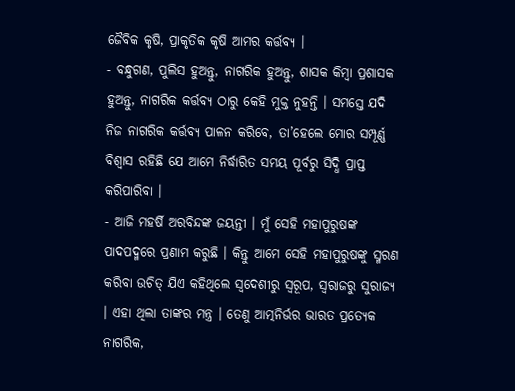ଜୈବିକ କୃଷି, ପ୍ରାକୃତିକ କୃଷି ଆମର କର୍ତ୍ତବ୍ୟ ।
- ବନ୍ଧୁଗଣ, ପୁଲିସ ହୁଅନ୍ତୁ, ନାଗରିକ ହୁଅନ୍ତୁ, ଶାସକ କିମ୍ବା ପ୍ରଶାସକ ହୁଅନ୍ତୁ, ନାଗରିକ କର୍ତ୍ତବ୍ୟ ଠାରୁ କେହି ମୁକ୍ତ ନୁହନ୍ତି । ସମସ୍ତେ ଯଦି ନିଜ ନାଗରିକ କର୍ତ୍ତବ୍ୟ ପାଳନ କରିବେ, ତା’ହେଲେ ମୋର ସମ୍ପୂର୍ଣ୍ଣ ବିଶ୍ୱାସ ରହିଛି ଯେ ଆମେ ନିର୍ଦ୍ଧାରିତ ସମୟ ପୂର୍ବରୁ ସିଦ୍ଧି ପ୍ରାପ୍ତ କରିପାରିବା ।
- ଆଜି ମହର୍ଷି ଅରବିନ୍ଦଙ୍କ ଜୟନ୍ତୀ । ମୁଁ ସେହି ମହାପୁରୁଷଙ୍କ ପାଦପଦ୍ମରେ ପ୍ରଣାମ କରୁଛି । କିନ୍ତୁ ଆମେ ସେହି ମହାପୁରୁଷଙ୍କୁ ସ୍ମରଣ କରିବା ଉଚିତ୍ ଯିଏ କହିଥିଲେ ସ୍ୱଦେଶୀରୁ ସ୍ୱରୂପ, ସ୍ୱରାଜରୁ ସୁରାଜ୍ୟ । ଏହା ଥିଲା ତାଙ୍କର ମନ୍ତ୍ର । ତେଣୁ ଆତ୍ମନିର୍ଭର ଭାରତ ପ୍ରତ୍ୟେକ ନାଗରିକ,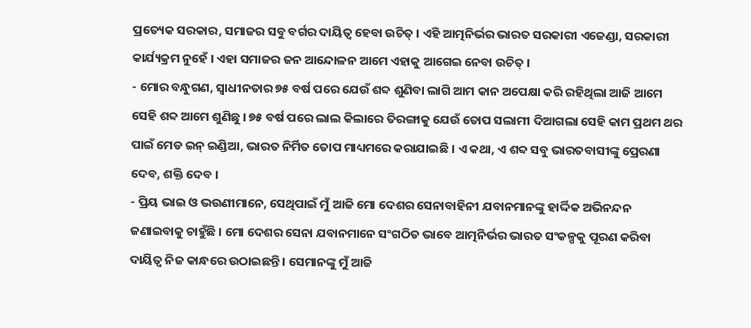ପ୍ରତ୍ୟେକ ସରକାର, ସମାଜର ସବୁ ବର୍ଗର ଦାୟିତ୍ୱ ହେବା ଉଚିତ୍ । ଏହି ଆତ୍ମନିର୍ଭର ଭାରତ ସରକାରୀ ଏଜେଣ୍ଡା, ସରକାରୀ କାର୍ଯ୍ୟକ୍ରମ ନୁହେଁ । ଏହା ସମାଜର ଜନ ଆନ୍ଦୋଳନ ଆମେ ଏହାକୁ ଆଗେଇ ନେବା ଉଚିତ୍ ।
- ମୋର ବନ୍ଧୁଗଣ, ସ୍ୱାଧୀନତାର ୭୫ ବର୍ଷ ପରେ ଯେଉଁ ଶବ୍ଦ ଶୁଣିବା ଲାଗି ଆମ କାନ ଅପେକ୍ଷା କରି ରହିଥିଲା ଆଜି ଆମେ ସେହି ଶବ୍ଦ ଆମେ ଶୁଣିଛୁ । ୭୫ ବର୍ଷ ପରେ ଲାଲ କିଲାରେ ତିରଙ୍ଗାକୁ ଯେଉଁ ତୋପ ସଲାମୀ ଦିଆଗଲା ସେହି କାମ ପ୍ରଥମ ଥର ପାଇଁ ମେଡ ଇନ୍ ଇଣ୍ଡିଆ, ଭାରତ ନିର୍ମିତ ତୋପ ମାଧ୍ୟମରେ କରାଯାଇଛି । ଏ କଥା, ଏ ଶବ୍ଦ ସବୁ ଭାରତବାସୀଙ୍କୁ ପ୍ରେରଣା ଦେବ, ଶକ୍ତି ଦେବ ।
- ପ୍ରିୟ ଭାଇ ଓ ଭଉଣୀମାନେ, ସେଥିପାଇଁ ମୁଁ ଆଜି ମୋ ଦେଶର ସେନାବାହିନୀ ଯବାନମାନଙ୍କୁ ହାର୍ଦ୍ଦିକ ଅଭିନନ୍ଦନ ଜଣାଇବାକୁ ଚାହୁଁଛି । ମୋ ଦେଶର ସେନା ଯବାନମାନେ ସଂଗଠିତ ଭାବେ ଆତ୍ମନିର୍ଭର ଭାରତ ସଂକଳ୍ପକୁ ପୂରଣ କରିବା ଦାୟିତ୍ୱ ନିଜ କାନ୍ଧରେ ଉଠାଇଛନ୍ତି । ସେମାନଙ୍କୁ ମୁଁ ଆଜି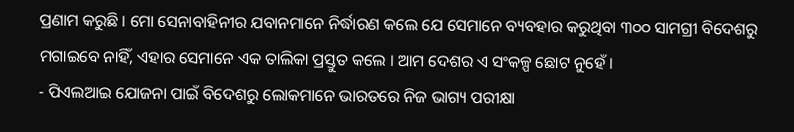ପ୍ରଣାମ କରୁଛି । ମୋ ସେନାବାହିନୀର ଯବାନମାନେ ନିର୍ଦ୍ଧାରଣ କଲେ ଯେ ସେମାନେ ବ୍ୟବହାର କରୁଥିବା ୩୦୦ ସାମଗ୍ରୀ ବିଦେଶରୁ ମଗାଇବେ ନାହିଁ, ଏହାର ସେମାନେ ଏକ ତାଲିକା ପ୍ରସ୍ତୁତ କଲେ । ଆମ ଦେଶର ଏ ସଂକଳ୍ପ ଛୋଟ ନୁହେଁ ।
- ପିଏଲଆଇ ଯୋଜନା ପାଇଁ ବିଦେଶରୁ ଲୋକମାନେ ଭାରତରେ ନିଜ ଭାଗ୍ୟ ପରୀକ୍ଷା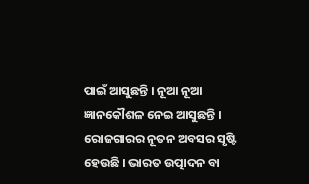ପାଇଁ ଆସୁଛନ୍ତି । ନୂଆ ନୂଆ ଜ୍ଞାନକୌଶଳ ନେଇ ଆସୁଛନ୍ତି । ରୋଜଗାରର ନୂତନ ଅବସର ସୃଷ୍ଟି ହେଉଛି । ଭାରତ ଉତ୍ପାଦନ ବା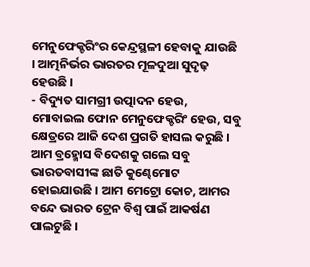ମେନୁଫେକ୍ଚରିଂର କେନ୍ଦ୍ରସ୍ଥଳୀ ହେବାକୁ ଯାଉଛି । ଆତ୍ମନିର୍ଭର ଭାରତର ମୂଳଦୁଆ ସୁଦୃଢ଼ ହେଉଛି ।
- ବିଦ୍ୟୁତ ସାମଗ୍ରୀ ଉତ୍ପାଦନ ହେଉ, ମୋବାଇଲ ଫୋନ ମେନୁଫେକ୍ଚରିଂ ହେଉ, ସବୁ କ୍ଷେତ୍ରରେ ଆଜି ଦେଶ ପ୍ରଗତି ହାସଲ କରୁଛି । ଆମ ବ୍ରହ୍ମୋସ ବିଦେଶକୁ ଗଲେ ସବୁ ଭାରତବାସୀଙ୍କ ଛାତି କୁଣ୍ଢେମୋଟ ହୋଇଯାଉଛି । ଆମ ମେଟ୍ରୋ କୋଚ, ଆମର ବନ୍ଦେ ଭାରତ ଟ୍ରେନ ବିଶ୍ୱ ପାଇଁ ଆକର୍ଷଣ ପାଲଟୁଛି ।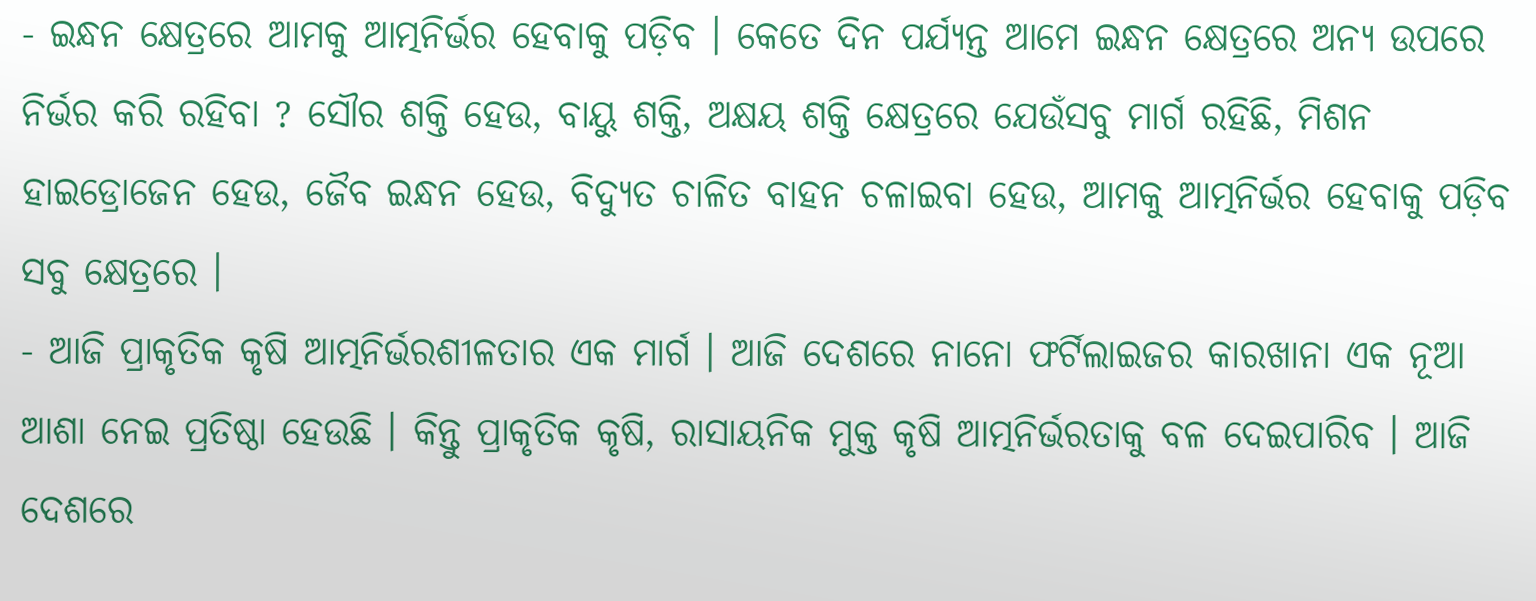- ଇନ୍ଧନ କ୍ଷେତ୍ରରେ ଆମକୁ ଆତ୍ମନିର୍ଭର ହେବାକୁ ପଡ଼ିବ । କେତେ ଦିନ ପର୍ଯ୍ୟନ୍ତ ଆମେ ଇନ୍ଧନ କ୍ଷେତ୍ରରେ ଅନ୍ୟ ଉପରେ ନିର୍ଭର କରି ରହିବା ? ସୌର ଶକ୍ତି ହେଉ, ବାୟୁ ଶକ୍ତି, ଅକ୍ଷୟ ଶକ୍ତି କ୍ଷେତ୍ରରେ ଯେଉଁସବୁ ମାର୍ଗ ରହିଛି, ମିଶନ ହାଇଡ୍ରୋଜେନ ହେଉ, ଜୈବ ଇନ୍ଧନ ହେଉ, ବିଦ୍ୟୁତ ଚାଳିତ ବାହନ ଚଳାଇବା ହେଉ, ଆମକୁ ଆତ୍ମନିର୍ଭର ହେବାକୁ ପଡ଼ିବ ସବୁ କ୍ଷେତ୍ରରେ ।
- ଆଜି ପ୍ରାକୃତିକ କୃଷି ଆତ୍ମନିର୍ଭରଶୀଳତାର ଏକ ମାର୍ଗ । ଆଜି ଦେଶରେ ନାନୋ ଫର୍ଟିଲାଇଜର କାରଖାନା ଏକ ନୂଆ ଆଶା ନେଇ ପ୍ରତିଷ୍ଠା ହେଉଛି । କିନ୍ତୁ ପ୍ରାକୃତିକ କୃଷି, ରାସାୟନିକ ମୁକ୍ତ କୃଷି ଆତ୍ମନିର୍ଭରତାକୁ ବଳ ଦେଇପାରିବ । ଆଜି ଦେଶରେ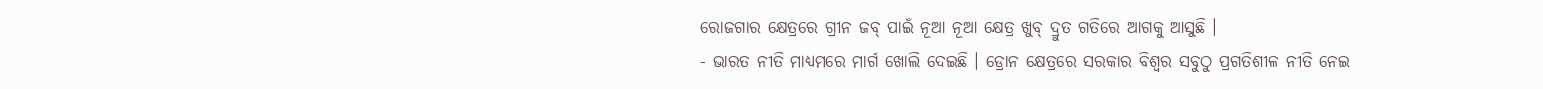ରୋଜଗାର କ୍ଷେତ୍ରରେ ଗ୍ରୀନ ଜବ୍ ପାଇଁ ନୂଆ ନୂଆ କ୍ଷେତ୍ର ଖୁବ୍ ଦ୍ରୁତ ଗତିରେ ଆଗକୁ ଆସୁଛି ।
- ଭାରତ ନୀତି ମାଧ୍ୟମରେ ମାର୍ଗ ଖୋଲି ଦେଇଛି । ଡ୍ରୋନ କ୍ଷେତ୍ରରେ ସରକାର ବିଶ୍ୱର ସବୁଠୁ ପ୍ରଗତିଶୀଳ ନୀତି ନେଇ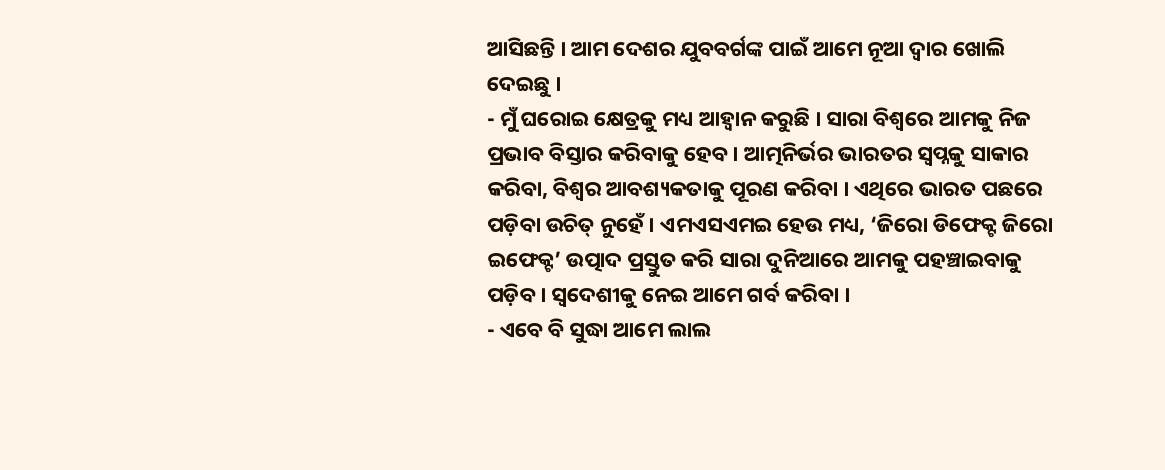ଆସିଛନ୍ତି । ଆମ ଦେଶର ଯୁବବର୍ଗଙ୍କ ପାଇଁ ଆମେ ନୂଆ ଦ୍ୱାର ଖୋଲି ଦେଇଛୁ ।
- ମୁଁ ଘରୋଇ କ୍ଷେତ୍ରକୁ ମଧ୍ୟ ଆହ୍ୱାନ କରୁଛି । ସାରା ବିଶ୍ୱରେ ଆମକୁ ନିଜ ପ୍ରଭାବ ବିସ୍ତାର କରିବାକୁ ହେବ । ଆତ୍ମନିର୍ଭର ଭାରତର ସ୍ୱପ୍ନକୁ ସାକାର କରିବା, ବିଶ୍ୱର ଆବଶ୍ୟକତାକୁ ପୂରଣ କରିବା । ଏଥିରେ ଭାରତ ପଛରେ ପଡ଼ିବା ଉଚିତ୍ ନୁହେଁ । ଏମଏସଏମଇ ହେଉ ମଧ୍ୟ, ‘ଜିରୋ ଡିଫେକ୍ଟ ଜିରୋ ଇଫେକ୍ଟ’ ଉତ୍ପାଦ ପ୍ରସ୍ତୁତ କରି ସାରା ଦୁନିଆରେ ଆମକୁ ପହଞ୍ଚାଇବାକୁ ପଡ଼ିବ । ସ୍ୱଦେଶୀକୁ ନେଇ ଆମେ ଗର୍ବ କରିବା ।
- ଏବେ ବି ସୁଦ୍ଧା ଆମେ ଲାଲ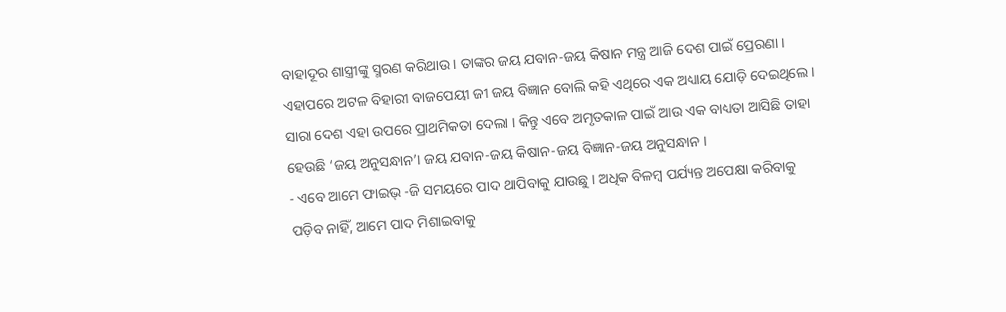ବାହାଦୂର ଶାସ୍ତ୍ରୀଙ୍କୁ ସ୍ମରଣ କରିଥାଉ । ତାଙ୍କର ଜୟ ଯବାନ-ଜୟ କିଷାନ ମନ୍ତ୍ର ଆଜି ଦେଶ ପାଇଁ ପ୍ରେରଣା । ଏହାପରେ ଅଟଳ ବିହାରୀ ବାଜପେୟୀ ଜୀ ଜୟ ବିଜ୍ଞାନ ବୋଲି କହି ଏଥିରେ ଏକ ଅଧ୍ୟାୟ ଯୋଡ଼ି ଦେଇଥିଲେ । ସାରା ଦେଶ ଏହା ଉପରେ ପ୍ରାଥମିକତା ଦେଲା । କିନ୍ତୁ ଏବେ ଅମୃତକାଳ ପାଇଁ ଆଉ ଏକ ବାଧ୍ୟତା ଆସିଛି ତାହା ହେଉଛି ‘ଜୟ ଅନୁସନ୍ଧାନ’। ଜୟ ଯବାନ-ଜୟ କିଷାନ-ଜୟ ବିଜ୍ଞାନ-ଜୟ ଅନୁସନ୍ଧାନ ।
- ଏବେ ଆମେ ଫାଇଭ୍ -ଜି ସମୟରେ ପାଦ ଥାପିବାକୁ ଯାଉଛୁ । ଅଧିକ ବିଳମ୍ବ ପର୍ଯ୍ୟନ୍ତ ଅପେକ୍ଷା କରିବାକୁ ପଡ଼ିବ ନାହିଁ, ଆମେ ପାଦ ମିଶାଇବାକୁ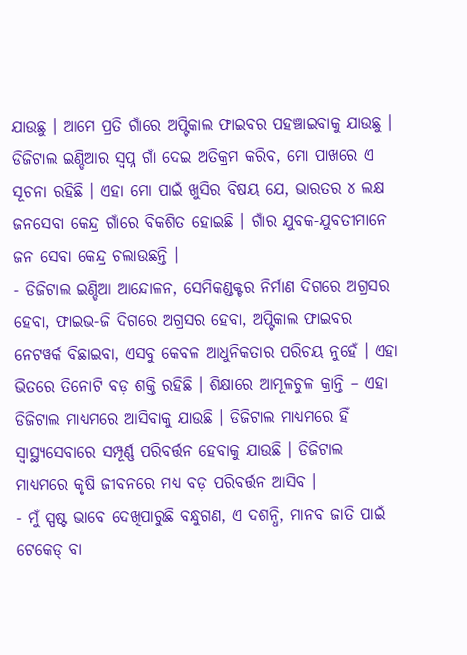ଯାଉଛୁ । ଆମେ ପ୍ରତି ଗାଁରେ ଅପ୍ଟିକାଲ ଫାଇବର ପହଞ୍ଚାଇବାକୁ ଯାଉଛୁ । ଡିଜିଟାଲ ଇଣ୍ଡିଆର ସ୍ୱପ୍ନ ଗାଁ ଦେଇ ଅତିକ୍ରମ କରିବ, ମୋ ପାଖରେ ଏ ସୂଚନା ରହିଛି । ଏହା ମୋ ପାଇଁ ଖୁସିର ବିଷୟ ଯେ, ଭାରତର ୪ ଲକ୍ଷ ଜନସେବା କେନ୍ଦ୍ର ଗାଁରେ ବିକଶିତ ହୋଇଛି । ଗାଁର ଯୁବକ-ଯୁବତୀମାନେ ଜନ ସେବା କେନ୍ଦ୍ର ଚଲାଉଛନ୍ତି ।
- ଡିଜିଟାଲ ଇଣ୍ଡିଆ ଆନ୍ଦୋଳନ, ସେମିକଣ୍ଡକ୍ଟର ନିର୍ମାଣ ଦିଗରେ ଅଗ୍ରସର ହେବା, ଫାଇଭ-ଜି ଦିଗରେ ଅଗ୍ରସର ହେବା, ଅପ୍ଟିକାଲ ଫାଇବର ନେଟୱର୍କ ବିଛାଇବା, ଏସବୁ କେବଳ ଆଧୁନିକତାର ପରିଚୟ ନୁହେଁ । ଏହା ଭିତରେ ତିନୋଟି ବଡ଼ ଶକ୍ତି ରହିଛି । ଶିକ୍ଷାରେ ଆମୂଳଚୁଳ କ୍ରାନ୍ତି – ଏହା ଡିଜିଟାଲ ମାଧ୍ୟମରେ ଆସିବାକୁ ଯାଉଛି । ଡିଜିଟାଲ ମାଧ୍ୟମରେ ହିଁ ସ୍ୱାସ୍ଥ୍ୟସେବାରେ ସମ୍ପୂର୍ଣ୍ଣ ପରିବର୍ତ୍ତନ ହେବାକୁ ଯାଉଛି । ଡିଜିଟାଲ ମାଧ୍ୟମରେ କୃଷି ଜୀବନରେ ମଧ୍ୟ ବଡ଼ ପରିବର୍ତ୍ତନ ଆସିବ ।
- ମୁଁ ସ୍ପଷ୍ଟ ଭାବେ ଦେଖିପାରୁଛି ବନ୍ଧୁଗଣ, ଏ ଦଶନ୍ଧି, ମାନବ ଜାତି ପାଇଁ ଟେକେଡ୍ ବା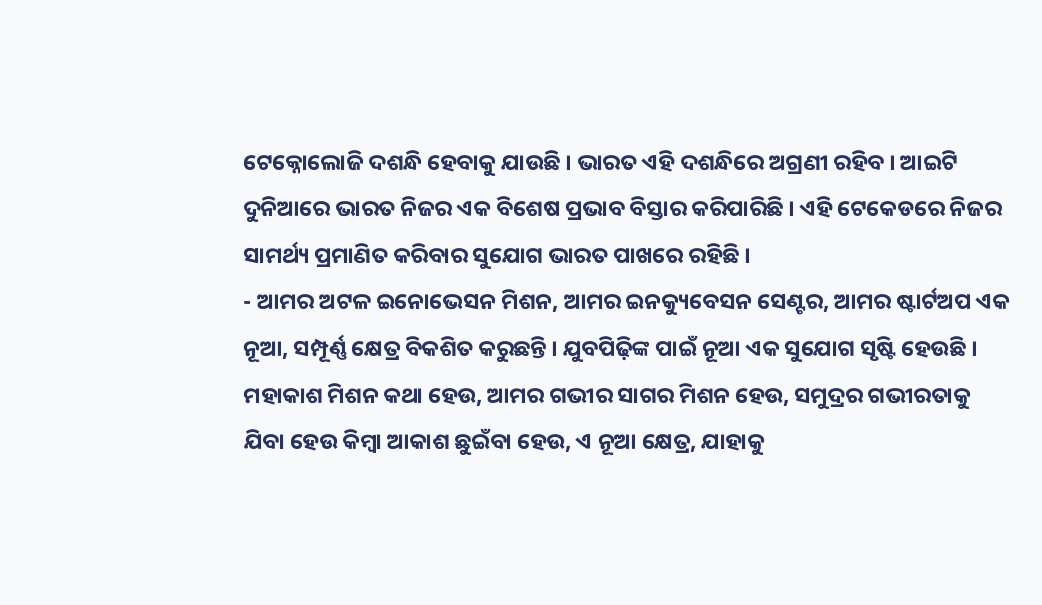ଟେକ୍ନୋଲୋଜି ଦଶନ୍ଧି ହେବାକୁ ଯାଉଛି । ଭାରତ ଏହି ଦଶନ୍ଧିରେ ଅଗ୍ରଣୀ ରହିବ । ଆଇଟି ଦୁନିଆରେ ଭାରତ ନିଜର ଏକ ବିଶେଷ ପ୍ରଭାବ ବିସ୍ତାର କରିପାରିଛି । ଏହି ଟେକେଡରେ ନିଜର ସାମର୍ଥ୍ୟ ପ୍ରମାଣିତ କରିବାର ସୁଯୋଗ ଭାରତ ପାଖରେ ରହିଛି ।
- ଆମର ଅଟଳ ଇନୋଭେସନ ମିଶନ, ଆମର ଇନକ୍ୟୁବେସନ ସେଣ୍ଟର, ଆମର ଷ୍ଟାର୍ଟଅପ ଏକ ନୂଆ, ସମ୍ପୂର୍ଣ୍ଣ କ୍ଷେତ୍ର ବିକଶିତ କରୁଛନ୍ତି । ଯୁବପିଢ଼ିଙ୍କ ପାଇଁ ନୂଆ ଏକ ସୁଯୋଗ ସୃଷ୍ଟି ହେଉଛି । ମହାକାଶ ମିଶନ କଥା ହେଉ, ଆମର ଗଭୀର ସାଗର ମିଶନ ହେଉ, ସମୁଦ୍ରର ଗଭୀରତାକୁ ଯିବା ହେଉ କିମ୍ବା ଆକାଶ ଛୁଇଁବା ହେଉ, ଏ ନୂଆ କ୍ଷେତ୍ର, ଯାହାକୁ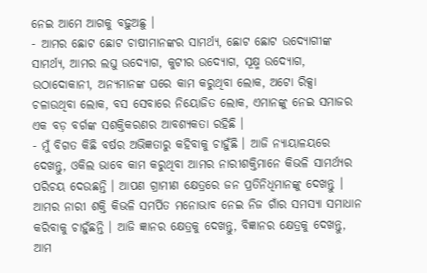ନେଇ ଆମେ ଆଗକୁ ବଢ଼ୁଅଛୁ ।
- ଆମର ଛୋଟ ଛୋଟ ଚାଷୀମାନଙ୍କର ସାମର୍ଥ୍ୟ, ଛୋଟ ଛୋଟ ଉଦ୍ୟୋଗୀଙ୍କ ସାମର୍ଥ୍ୟ, ଆମର ଲଘୁ ଉଦ୍ୟୋଗ, କୁଟୀର ଉଦ୍ୟୋଗ, ସୂକ୍ଷ୍ମ ଉଦ୍ୟୋଗ, ଉଠାଦୋକାନୀ, ଅନ୍ୟମାନଙ୍କ ଘରେ କାମ କରୁଥିବା ଲୋକ, ଅଟୋ ରିକ୍ସା ଚଳାଉଥିବା ଲୋକ, ବସ ସେବାରେ ନିୟୋଜିତ ଲୋକ, ଏମାନଙ୍କୁ ନେଇ ସମାଜର ଏକ ବଡ଼ ବର୍ଗଙ୍କ ସଶକ୍ତିକରଣର ଆବଶ୍ୟକତା ରହିଛି ।
- ମୁଁ ବିଗତ କିଛି ବର୍ଷର ଅଭିଜ୍ଞତାରୁ କହିବାକୁ ଚାହୁଁଛି । ଆଜି ନ୍ୟାୟାଳୟରେ ଦେଖନ୍ତୁ, ଓକିଲ ଭାବେ କାମ କରୁଥିବା ଆମର ନାରୀଶକ୍ତିମାନେ କିଭଳି ସାମର୍ଥ୍ୟର ପରିଚୟ ଦେଉଛନ୍ତି । ଆପଣ ଗ୍ରାମୀଣ କ୍ଷେତ୍ରରେ ଜନ ପ୍ରତିନିଧିମାନଙ୍କୁ ଦେଖନ୍ତୁ । ଆମର ନାରୀ ଶକ୍ତି କିଭଳି ସମର୍ପିତ ମନୋଭାବ ନେଇ ନିଜ ଗାଁର ସମସ୍ୟା ସମାଧାନ କରିବାକୁ ଚାହୁଁଛନ୍ତି । ଆଜି ଜ୍ଞାନର କ୍ଷେତ୍ରକୁ ଦେଖନ୍ତୁ, ବିଜ୍ଞାନର କ୍ଷେତ୍ରକୁ ଦେଖନ୍ତୁ, ଆମ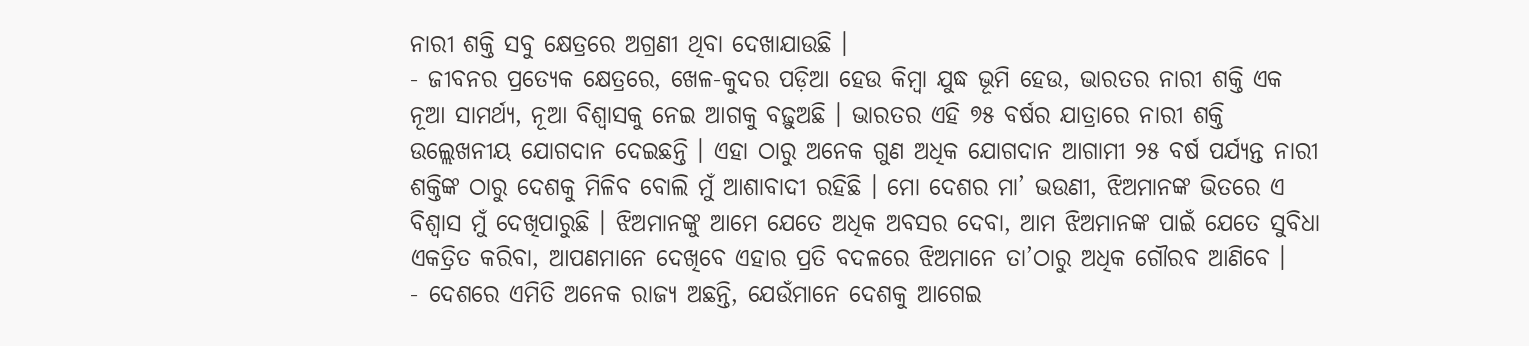ନାରୀ ଶକ୍ତି ସବୁ କ୍ଷେତ୍ରରେ ଅଗ୍ରଣୀ ଥିବା ଦେଖାଯାଉଛି ।
- ଜୀବନର ପ୍ରତ୍ୟେକ କ୍ଷେତ୍ରରେ, ଖେଳ-କୁଦର ପଡ଼ିଆ ହେଉ କିମ୍ବା ଯୁଦ୍ଧ ଭୂମି ହେଉ, ଭାରତର ନାରୀ ଶକ୍ତି ଏକ ନୂଆ ସାମର୍ଥ୍ୟ, ନୂଆ ବିଶ୍ୱାସକୁ ନେଇ ଆଗକୁ ବଢ଼ୁଅଛି । ଭାରତର ଏହି ୭୫ ବର୍ଷର ଯାତ୍ରାରେ ନାରୀ ଶକ୍ତି ଉଲ୍ଲେଖନୀୟ ଯୋଗଦାନ ଦେଇଛନ୍ତି । ଏହା ଠାରୁ ଅନେକ ଗୁଣ ଅଧିକ ଯୋଗଦାନ ଆଗାମୀ ୨୫ ବର୍ଷ ପର୍ଯ୍ୟନ୍ତ ନାରୀ ଶକ୍ତିଙ୍କ ଠାରୁ ଦେଶକୁ ମିଳିବ ବୋଲି ମୁଁ ଆଶାବାଦୀ ରହିଛି । ମୋ ଦେଶର ମା’ ଭଉଣୀ, ଝିଅମାନଙ୍କ ଭିତରେ ଏ ବିଶ୍ୱାସ ମୁଁ ଦେଖିପାରୁଛି । ଝିଅମାନଙ୍କୁ ଆମେ ଯେତେ ଅଧିକ ଅବସର ଦେବା, ଆମ ଝିଅମାନଙ୍କ ପାଇଁ ଯେତେ ସୁବିଧା ଏକତ୍ରିତ କରିବା, ଆପଣମାନେ ଦେଖିବେ ଏହାର ପ୍ରତି ବଦଳରେ ଝିଅମାନେ ତା’ଠାରୁ ଅଧିକ ଗୌରବ ଆଣିବେ ।
- ଦେଶରେ ଏମିତି ଅନେକ ରାଜ୍ୟ ଅଛନ୍ତି, ଯେଉଁମାନେ ଦେଶକୁ ଆଗେଇ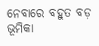ନେବାରେ ବହୁତ ବଡ଼ ଭୂମିକା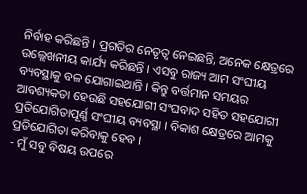ନିର୍ବାହ କରିଛନ୍ତି । ପ୍ରଗତିର ନେତୃତ୍ୱ ନେଇଛନ୍ତି, ଅନେକ କ୍ଷେତ୍ରରେ ଉଲ୍ଲେଖନୀୟ କାର୍ଯ୍ୟ କରିଛନ୍ତି । ଏସବୁ ରାଜ୍ୟ ଆମ ସଂଘୀୟ ବ୍ୟବସ୍ଥାକୁ ବଳ ଯୋଗାଇଥାନ୍ତି । କିନ୍ତୁ ବର୍ତ୍ତମାନ ସମୟର ଆବଶ୍ୟକତା ହେଉଛି ସହଯୋଗୀ ସଂଘବାଦ ସହିତ ସହଯୋଗୀ ପ୍ରତିଯୋଗିତାପୂର୍ଣ୍ଣ ସଂଘୀୟ ବ୍ୟବସ୍ଥା । ବିକାଶ କ୍ଷେତ୍ରରେ ଆମକୁ ପ୍ରତିଯୋଗିତା କରିବାକୁ ହେବ ।
- ମୁଁ ସବୁ ବିଷୟ ଉପରେ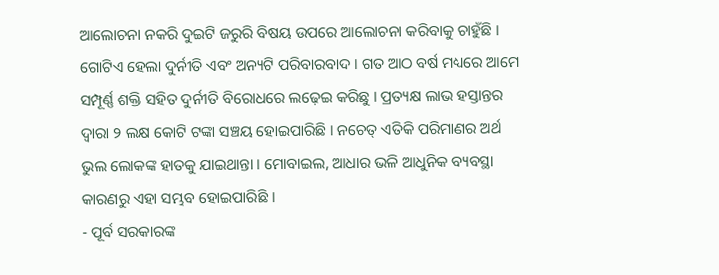ଆଲୋଚନା ନକରି ଦୁଇଟି ଜରୁରି ବିଷୟ ଉପରେ ଆଲୋଚନା କରିବାକୁ ଚାହୁଁଛି । ଗୋଟିଏ ହେଲା ଦୁର୍ନୀତି ଏବଂ ଅନ୍ୟଟି ପରିବାରବାଦ । ଗତ ଆଠ ବର୍ଷ ମଧ୍ୟରେ ଆମେ ସମ୍ପୂର୍ଣ୍ଣ ଶକ୍ତି ସହିତ ଦୁର୍ନୀତି ବିରୋଧରେ ଲଢ଼େଇ କରିଛୁ । ପ୍ରତ୍ୟକ୍ଷ ଲାଭ ହସ୍ତାନ୍ତର ଦ୍ୱାରା ୨ ଲକ୍ଷ କୋଟି ଟଙ୍କା ସଞ୍ଚୟ ହୋଇପାରିଛି । ନଚେତ୍ ଏତିକି ପରିମାଣର ଅର୍ଥ ଭୁଲ ଲୋକଙ୍କ ହାତକୁ ଯାଇଥାନ୍ତା । ମୋବାଇଲ, ଆଧାର ଭଳି ଆଧୁନିକ ବ୍ୟବସ୍ଥା କାରଣରୁ ଏହା ସମ୍ଭବ ହୋଇପାରିଛି ।
- ପୂର୍ବ ସରକାରଙ୍କ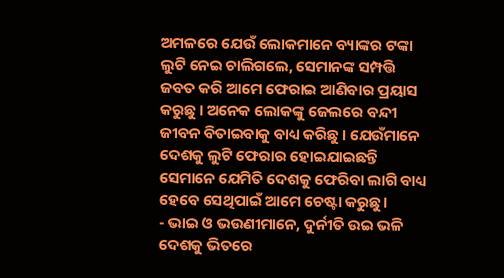ଅମଳରେ ଯେଉଁ ଲୋକମାନେ ବ୍ୟାଙ୍କର ଟଙ୍କା ଲୁଟି ନେଇ ଚାଲିଗଲେ, ସେମାନଙ୍କ ସମ୍ପତ୍ତି ଜବତ କରି ଆମେ ଫେରାଇ ଆଣିବାର ପ୍ରୟାସ କରୁଛୁ । ଅନେକ ଲୋକଙ୍କୁ ଜେଲରେ ବନ୍ଦୀ ଜୀବନ ବିତାଇବାକୁ ବାଧ୍ୟ କରିଛୁ । ଯେଉଁମାନେ ଦେଶକୁ ଲୁଟି ଫେରାର ହୋଇଯାଇଛନ୍ତି ସେମାନେ ଯେମିତି ଦେଶକୁ ଫେରିବା ଲାଗି ବାଧ୍ୟ ହେବେ ସେଥିପାଇଁ ଆମେ ଚେଷ୍ଟା କରୁଛୁ ।
- ଭାଇ ଓ ଭଉଣୀମାନେ, ଦୁର୍ନୀତି ଉଇ ଭଳି ଦେଶକୁ ଭିତରେ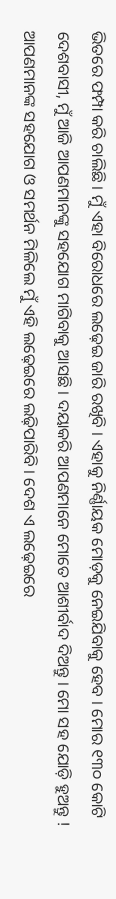ଭିତରେ ଫମ୍ପା କରି ଚାଲିଛି । ମୁଁ ଏହା ବିରୋଧରେ ଲଢ଼େଇ ଜାରି ରଖିବି । ଏହାକୁ ନିର୍ଣ୍ଣାୟକ ମୋଡ଼କୁ ନେଇଯିବାକୁ ହେବ । ମୋର ୧୩୦ କୋଟି ଦେଶବାସୀ, ମୁଁ ଆଜି ଆପଣମାନଙ୍କୁ ସହଯୋଗ ମାଗିବାକୁ ଆସଛି । ଦୟାକରି ଆପଣମାନେ ମୋତେ ଆଶୀର୍ବାଦ ଦିଅନ୍ତୁ । ମୋ ସହ ଯୋଡ଼ି ହୁଅନ୍ତୁ ! ଆପଣମାନଙ୍କ ସହଯୋଗ ଓ ସମର୍ଥନ ମିଳିଲେ ମୁଁ ଏହି ଲଢ଼େଇରେ ଲଢ଼ିପାରିବି । ଦେଶ ଏ ଲଢ଼େଇରେ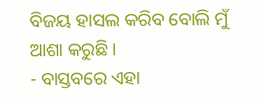ବିଜୟ ହାସଲ କରିବ ବୋଲି ମୁଁ ଆଶା କରୁଛି ।
- ବାସ୍ତବରେ ଏହା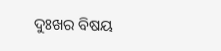ଦୁଃଖର ବିଷୟ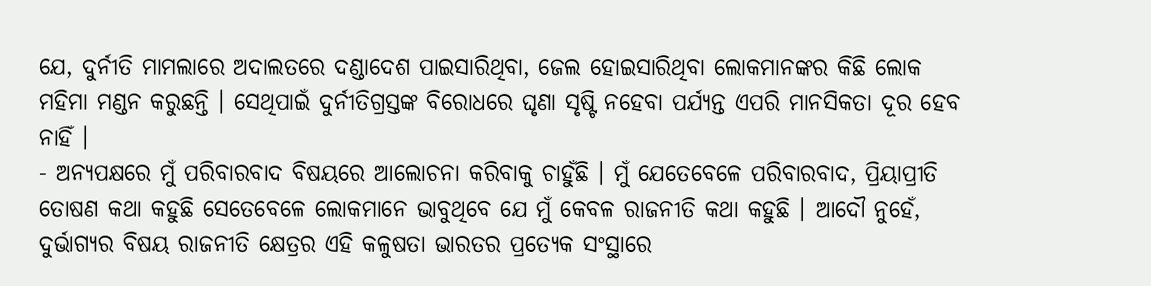ଯେ, ଦୁର୍ନୀତି ମାମଲାରେ ଅଦାଲତରେ ଦଣ୍ଡାଦେଶ ପାଇସାରିଥିବା, ଜେଲ ହୋଇସାରିଥିବା ଲୋକମାନଙ୍କର କିଛି ଲୋକ ମହିମା ମଣ୍ଡନ କରୁଛନ୍ତି । ସେଥିପାଇଁ ଦୁର୍ନୀତିଗ୍ରସ୍ତଙ୍କ ବିରୋଧରେ ଘୃଣା ସୃଷ୍ଟି ନହେବା ପର୍ଯ୍ୟନ୍ତ ଏପରି ମାନସିକତା ଦୂର ହେବ ନାହିଁ ।
- ଅନ୍ୟପକ୍ଷରେ ମୁଁ ପରିବାରବାଦ ବିଷୟରେ ଆଲୋଚନା କରିବାକୁ ଚାହୁଁଛି । ମୁଁ ଯେତେବେଳେ ପରିବାରବାଦ, ପ୍ରିୟାପ୍ରୀତି ତୋଷଣ କଥା କହୁଛି ସେତେବେଳେ ଲୋକମାନେ ଭାବୁଥିବେ ଯେ ମୁଁ କେବଳ ରାଜନୀତି କଥା କହୁଛି । ଆଦୌ ନୁହେଁ, ଦୁର୍ଭାଗ୍ୟର ବିଷୟ ରାଜନୀତି କ୍ଷେତ୍ରର ଏହି କଳୁଷତା ଭାରତର ପ୍ରତ୍ୟେକ ସଂସ୍ଥାରେ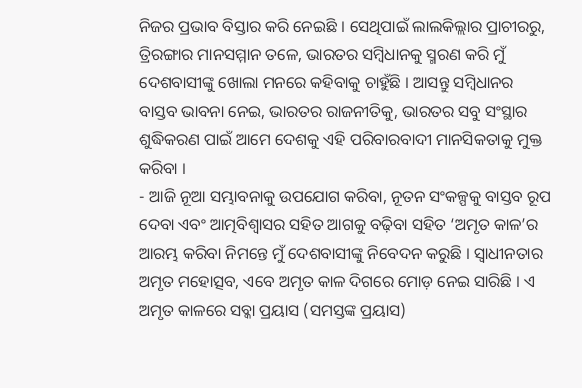ନିଜର ପ୍ରଭାବ ବିସ୍ତାର କରି ନେଇଛି । ସେଥିପାଇଁ ଲାଲକିଲ୍ଲାର ପ୍ରାଚୀରରୁ, ତ୍ରିରଙ୍ଗାର ମାନସମ୍ମାନ ତଳେ, ଭାରତର ସମ୍ବିଧାନକୁ ସ୍ମରଣ କରି ମୁଁ ଦେଶବାସୀଙ୍କୁ ଖୋଲା ମନରେ କହିବାକୁ ଚାହୁଁଛି । ଆସନ୍ତୁ ସମ୍ବିଧାନର ବାସ୍ତବ ଭାବନା ନେଇ, ଭାରତର ରାଜନୀତିକୁ, ଭାରତର ସବୁ ସଂସ୍ଥାର ଶୁଦ୍ଧିକରଣ ପାଇଁ ଆମେ ଦେଶକୁ ଏହି ପରିବାରବାଦୀ ମାନସିକତାକୁ ମୁକ୍ତ କରିବା ।
- ଆଜି ନୂଆ ସମ୍ଭାବନାକୁ ଉପଯୋଗ କରିବା, ନୂତନ ସଂକଳ୍ପକୁ ବାସ୍ତବ ରୂପ ଦେବା ଏବଂ ଆତ୍ମବିଶ୍ବାସର ସହିତ ଆଗକୁ ବଢ଼ିବା ସହିତ ‘ଅମୃତ କାଳ’ର ଆରମ୍ଭ କରିବା ନିମନ୍ତେ ମୁଁ ଦେଶବାସୀଙ୍କୁ ନିବେଦନ କରୁଛି । ସ୍ୱାଧୀନତାର ଅମୃତ ମହୋତ୍ସବ, ଏବେ ଅମୃତ କାଳ ଦିଗରେ ମୋଡ଼ ନେଇ ସାରିଛି । ଏ ଅମୃତ କାଳରେ ସବ୍କା ପ୍ରୟାସ (ସମସ୍ତଙ୍କ ପ୍ରୟାସ)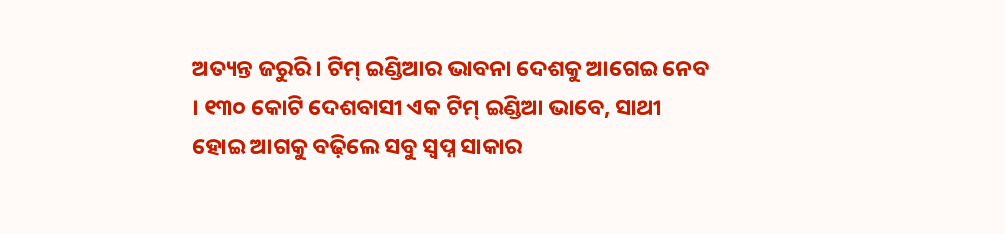ଅତ୍ୟନ୍ତ ଜରୁରି । ଟିମ୍ ଇଣ୍ଡିଆର ଭାବନା ଦେଶକୁ ଆଗେଇ ନେବ । ୧୩୦ କୋଟି ଦେଶବାସୀ ଏକ ଟିମ୍ ଇଣ୍ଡିଆ ଭାବେ, ସାଥୀ ହୋଇ ଆଗକୁ ବଢ଼ିଲେ ସବୁ ସ୍ୱପ୍ନ ସାକାର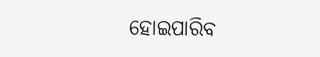ହୋଇପାରିବ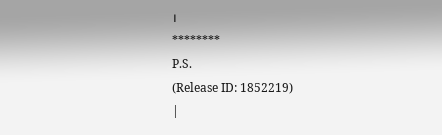।
********
P.S.
(Release ID: 1852219)
|